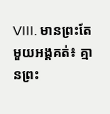VIII. មានព្រះតែមួយអង្គគត់៖ គ្មានព្រះ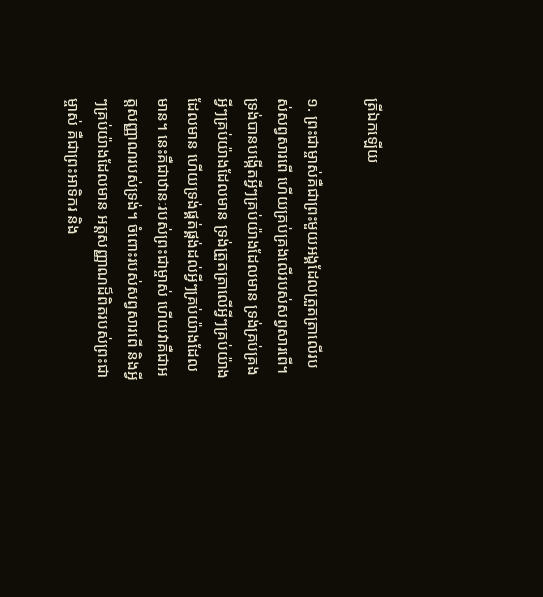ត្រីឯកឡើយ

១. ព្រះជាម្ចាស់គឺជាព្រះមួយអង្គដែលត្រួតត្រាលើរបស់សព្វសារពើ ហើយគ្រប់គ្រងលើរបស់សព្វសារពើ។ ទ្រង់បានបង្កើតអ្វីៗគ្រប់យ៉ាងដែលមាន ទ្រង់គ្រប់គ្រងអ្វីៗគ្រប់យ៉ាងដែលមាន ទ្រង់ត្រួតត្រាលើអ្វីៗគ្រប់យ៉ាងដែលមាន ហើយទ្រង់ផ្គត់ផ្គង់ដល់អ្វីៗគ្រប់យ៉ាងដែលមាន។ នេះគឺជាឋានៈរបស់ព្រះជាម្ចាស់ ហើយវាគឺជាអត្តសញ្ញាណរបស់ទ្រង់។ ចំពោះរបស់សព្វសារពើ និងអ្វីៗគ្រប់យ៉ាងដែលមាន អត្តសញ្ញាណដ៏ពិតរបស់ព្រះជាម្ចាស់ គឺជាព្រះអាទិករ និង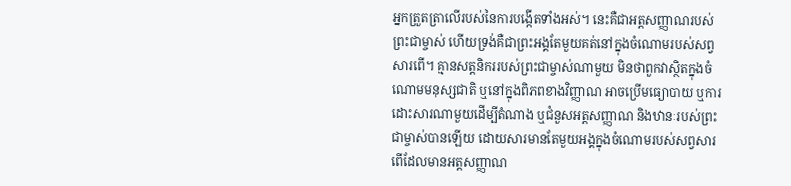អ្នកត្រួតត្រាលើរបស់នៃការបង្កើតទាំងអស់។ នេះគឺជាអត្តសញ្ញាណរបស់ព្រះជាម្ចាស់ ហើយទ្រង់គឺជាព្រះអង្គតែមួយគត់នៅក្នុងចំណោមរបស់សព្វសារពើ។ គ្មានសត្តនិកររបស់ព្រះជាម្ចាស់ណាមួយ មិនថាពួកវាស្ថិតក្នុងចំណោមមនុស្សជាតិ ឬនៅក្នុងពិភពខាងវិញ្ញាណ អាចប្រើមធ្យោបាយ ឬការដោះសារណាមួយដើម្បីតំណាង ឬជំនួសអត្តសញ្ញាណ និងឋានៈរបស់ព្រះជាម្ចាស់បានឡើយ ដោយសារមានតែមួយអង្គក្នុងចំណោមរបស់សព្វសារពើដែលមានអត្តសញ្ញាណ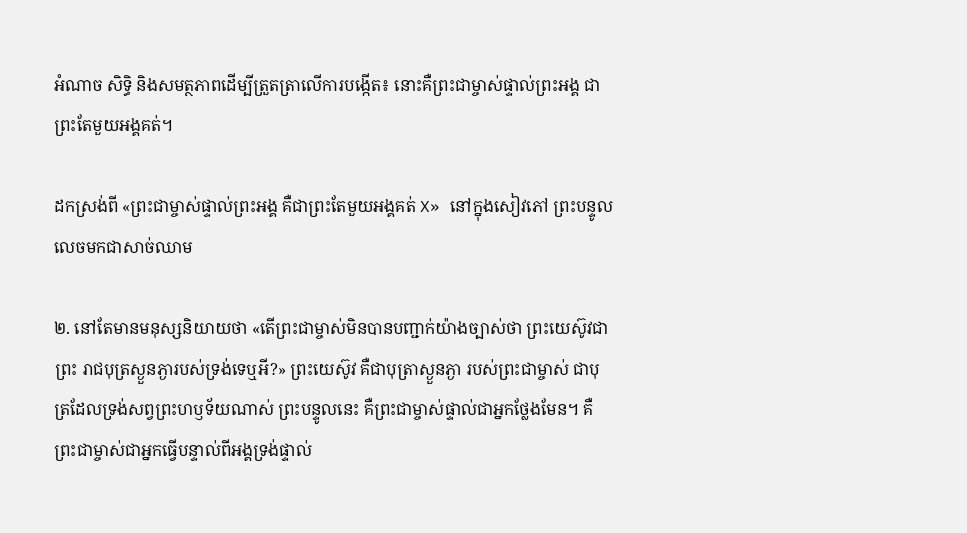អំណាច សិទ្ធិ និងសមត្ថភាពដើម្បីត្រួតត្រាលើការបង្កើត៖ នោះគឺព្រះជាម្ចាស់ផ្ទាល់ព្រះអង្គ ជាព្រះតែមួយអង្គគត់។

ដកស្រង់ពី «ព្រះជាម្ចាស់ផ្ទាល់ព្រះអង្គ គឺជាព្រះតែមួយអង្គគត់ X» នៅក្នុងសៀវភៅ ព្រះបន្ទូលលេចមកជាសាច់ឈាម

២. នៅតែមានមនុស្សនិយាយថា «តើព្រះជាម្ចាស់មិនបានបញ្ជាក់យ៉ាងច្បាស់ថា ព្រះយេស៊ូវជាព្រះ រាជបុត្រស្ងួនភ្ងារបស់ទ្រង់ទេឬអី?» ព្រះយេស៊ូវ គឺជាបុត្រាស្ងួនភ្ងា របស់ព្រះជាម្ចាស់ ជាបុត្រដែលទ្រង់សព្វព្រះហឫទ័យណាស់ ព្រះបន្ទូលនេះ គឺព្រះជាម្ចាស់ផ្ទាល់ជាអ្នកថ្លែងមែន។ គឺព្រះជាម្ចាស់ជាអ្នកធ្វើបន្ទាល់ពីអង្គទ្រង់ផ្ទាល់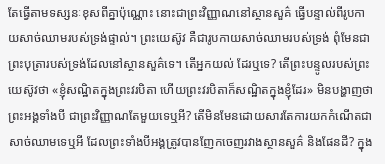តែធ្វើតាមទស្សនៈខុសពីគ្នាប៉ុណ្ណោះ នោះជាព្រះវិញ្ញាណនៅស្ថានសួគ៌ ធ្វើបន្ទាល់ពីរូបកាយសាច់ឈាមរបស់ទ្រង់ផ្ទាល់។ ព្រះយេស៊ូវ គឺជារូបកាយសាច់ឈាមរបស់ទ្រង់ ពុំមែនជាព្រះបុត្រារបស់ទ្រង់ដែលនៅស្ថានសួគ៌ទេ។ តើអ្នកយល់ ដែរឬទេ? តើព្រះបន្ទូលរបស់ព្រះយេស៊ូវថា «ខ្ញុំសណ្ឋិតក្នុងព្រះវរបិតា ហើយព្រះវរបិតាក៏សណ្ឋិតក្នុងខ្ញុំដែរ» មិនបង្ហាញថា ព្រះអង្គទាំងបី ជាព្រះវិញ្ញាណតែមួយទេឬអី? តើមិនមែនដោយសារតែការយកកំណើតជាសាច់ឈាមទេឬអី ដែលព្រះទាំងបីអង្គត្រូវបានញែកចេញរវាងស្ថានសួគ៌ និងផែនដី? ក្នុង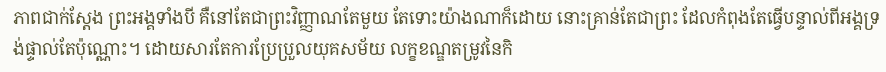ភាពជាក់ស្ដែង ព្រះអង្គទាំងបី គឺនៅតែជាព្រះវិញ្ញាណតែមួយ តែទោះយ៉ាងណាក៏ដោយ នោះគ្រាន់តែជាព្រះ ដែលកំពុងតែធ្វើបន្ទាល់ពីអង្គទ្រង់ផ្ទាល់តែប៉ុណ្ណោះ។ ដោយសារតែការប្រែប្រួលយុគសម័យ លក្ខខណ្ឌតម្រូវនៃកិ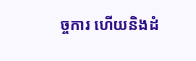ច្ចការ ហើយនិងដំ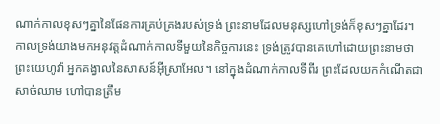ណាក់កាលខុសៗគ្នានៃផែនការគ្រប់គ្រងរបស់ទ្រង់ ព្រះនាមដែលមនុស្សហៅទ្រង់ក៏ខុសៗគ្នាដែរ។ កាលទ្រង់យាងមកអនុវត្តដំណាក់កាលទីមួយនៃកិច្ចការនេះ ទ្រង់ត្រូវបានគេហៅដោយព្រះនាមថា ព្រះយេហូវ៉ា អ្នកគង្វាលនៃសាសន៍អ៊ីស្រាអែល។ នៅក្នុងដំណាក់កាលទីពីរ ព្រះដែលយកកំណើតជាសាច់ឈាម ហៅបានត្រឹម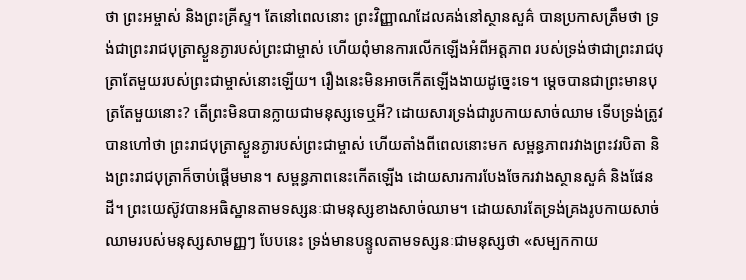ថា ព្រះអម្ចាស់ និងព្រះគ្រីស្ទ។ តែនៅពេលនោះ ព្រះវិញ្ញាណដែលគង់នៅស្ថានសួគ៌ បានប្រកាសត្រឹមថា ទ្រង់ជាព្រះរាជបុត្រាស្ងួនភ្ងារបស់ព្រះជាម្ចាស់ ហើយពុំមានការលើកឡើងអំពីអត្តភាព របស់ទ្រង់ថាជាព្រះរាជបុត្រាតែមួយរបស់ព្រះជាម្ចាស់នោះឡើយ។ រឿងនេះមិនអាចកើតឡើងងាយដូច្នេះទេ។ ម្ដេចបានជាព្រះមានបុត្រតែមួយនោះ? តើព្រះមិនបានក្លាយជាមនុស្សទេឬអី? ដោយសារទ្រង់ជារូបកាយសាច់ឈាម ទើបទ្រង់ត្រូវបានហៅថា ព្រះរាជបុត្រាស្ងួនភ្ងារបស់ព្រះជាម្ចាស់ ហើយតាំងពីពេលនោះមក សម្ពន្ធភាពរវាងព្រះវរបិតា និងព្រះរាជបុត្រាក៏ចាប់ផ្ដើមមាន។ សម្ពន្ធភាពនេះកើតឡើង ដោយសារការបែងចែករវាងស្ថានសួគ៌ និងផែនដី។ ព្រះយេស៊ូវបានអធិស្ឋានតាមទស្សនៈជាមនុស្សខាងសាច់ឈាម។ ដោយសារតែទ្រង់គ្រងរូបកាយសាច់ឈាមរបស់មនុស្សសាមញ្ញៗ បែបនេះ ទ្រង់មានបន្ទូលតាមទស្សនៈជាមនុស្សថា «សម្បកកាយ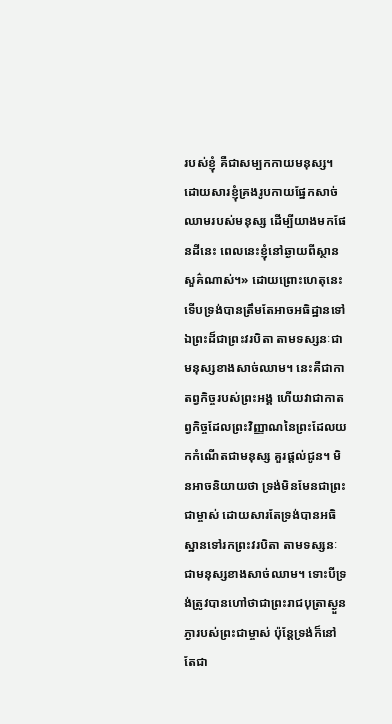របស់ខ្ញុំ គឺជាសម្បកកាយមនុស្ស។ ដោយសារខ្ញុំគ្រងរូបកាយផ្នែកសាច់ឈាមរបស់មនុស្ស ដើម្បីយាងមកផែនដីនេះ ពេលនេះខ្ញុំនៅឆ្ងាយពីស្ថានសួគ៌ណាស់។» ដោយព្រោះហេតុនេះ ទើបទ្រង់បានត្រឹមតែអាចអធិដ្ឋានទៅឯព្រះដ៏ជាព្រះវរបិតា តាមទស្សនៈជា មនុស្សខាងសាច់ឈាម។ នេះគឺជាកាតព្វកិច្ចរបស់ព្រះអង្គ ហើយវាជាកាតព្វកិច្ចដែលព្រះវិញ្ញាណនៃព្រះដែលយកកំណើតជាមនុស្ស គួរផ្ដល់ជូន។ មិនអាចនិយាយថា ទ្រង់មិនមែនជាព្រះជាម្ចាស់ ដោយសារតែទ្រង់បានអធិស្ឋានទៅរកព្រះវរបិតា តាមទស្សនៈជាមនុស្សខាងសាច់ឈាម។ ទោះបីទ្រង់ត្រូវបានហៅថាជាព្រះរាជបុត្រាស្ងួនភ្ងារបស់ព្រះជាម្ចាស់ ប៉ុន្តែទ្រង់ក៏នៅតែជា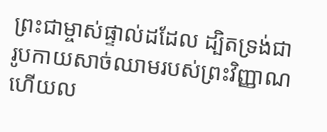ព្រះជាម្ចាស់ផ្ទាល់ដដែល ដ្បិតទ្រង់ជារូបកាយសាច់ឈាមរបស់ព្រះវិញ្ញាណ ហើយល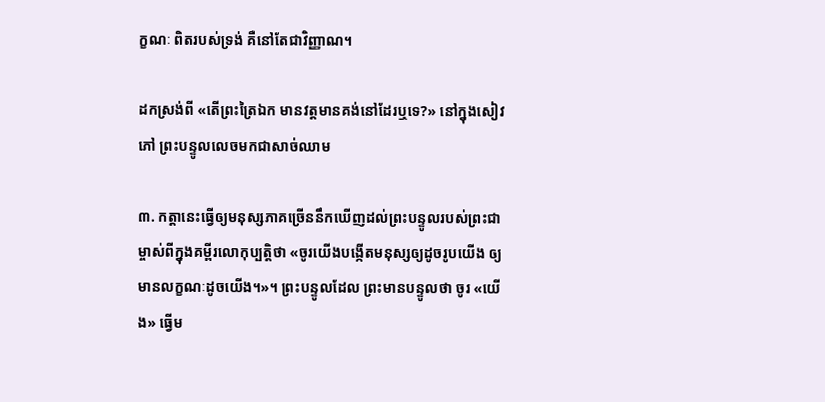ក្ខណៈ ពិតរបស់ទ្រង់ គឺនៅតែជាវិញ្ញាណ។

ដកស្រង់ពី «តើព្រះត្រៃឯក មានវត្តមានគង់នៅដែរឬទេ?» នៅក្នុងសៀវភៅ ព្រះបន្ទូលលេចមកជាសាច់ឈាម

៣. កត្តានេះធ្វើឲ្យមនុស្សភាគច្រើននឹកឃើញដល់ព្រះបន្ទូលរបស់ព្រះជាម្ចាស់ពីក្នុងគម្ពីរលោកុប្បត្តិថា «ចូរយើងបង្កើតមនុស្សឲ្យដូចរូបយើង ឲ្យមានលក្ខណៈដូចយើង។»។ ព្រះបន្ទូលដែល ព្រះមានបន្ទូលថា ចូរ «យើង» ធ្វើម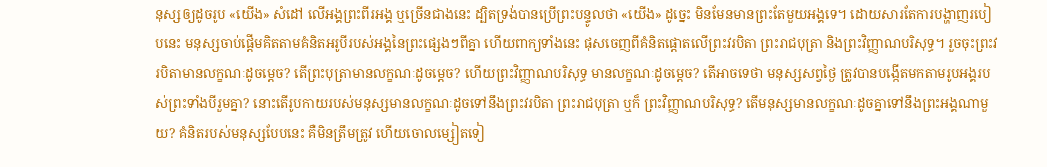នុស្សឲ្យដូចរូប «យើង» សំដៅ លើអង្គព្រះពីរអង្គ ឬច្រើនជាងនេះ ដ្បិតទ្រង់បានប្រើព្រះបន្ទូលថា «យើង» ដូច្នេះ មិនមែនមានព្រះតែមួយអង្គទេ។ ដោយសារតែការបង្ហាញរបៀបនេះ មនុស្សចាប់ផ្ដើមគិតតាមគំនិតអរូបីរបស់អង្គនៃព្រះផ្សេងៗពីគ្នា ហើយពាក្យទាំងនេះ ផុសចេញពីគំនិតផ្ដោតលើព្រះវរបិតា ព្រះរាជបុត្រា និងព្រះវិញ្ញាណបរិសុទ្ធ។ រួចចុះព្រះវរបិតាមានលក្ខណៈដូចម្ដេច? តើព្រះបុត្រាមានលក្ខណៈដូចម្ដេច? ហើយព្រះវិញ្ញាណបរិសុទ្ធ មានលក្ខណៈដូចម្ដេច? តើអាចទេថា មនុស្សសព្វថ្ងៃ ត្រូវបានបង្កើតមកតាមរូបអង្គរបស់ព្រះទាំងបីរួមគ្នា? នោះតើរូបកាយរបស់មនុស្សមានលក្ខណៈដូចទៅនឹងព្រះវរបិតា ព្រះរាជបុត្រា ឬក៏ ព្រះវិញ្ញាណបរិសុទ្ធ? តើមនុស្សមានលក្ខណៈដូចគ្នាទៅនឹងព្រះអង្គណាមួយ? គំនិតរបស់មនុស្សបែបនេះ គឺមិនត្រឹមត្រូវ ហើយចោលម្សៀតទៀ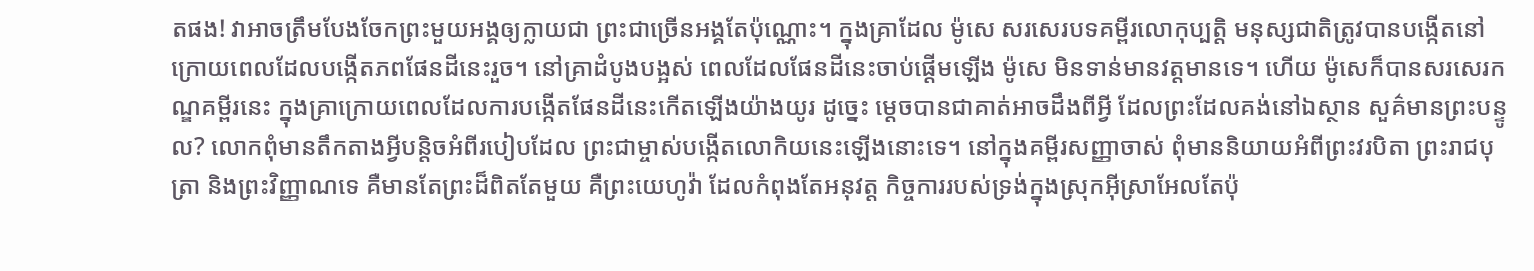តផង! វាអាចត្រឹមបែងចែកព្រះមួយអង្គឲ្យក្លាយជា ព្រះជាច្រើនអង្គតែប៉ុណ្ណោះ។ ក្នុងគ្រាដែល ម៉ូសេ សរសេរបទគម្ពីរលោកុប្បត្តិ មនុស្សជាតិត្រូវបានបង្កើតនៅក្រោយពេលដែលបង្កើតភពផែនដីនេះរួច។ នៅគ្រាដំបូងបង្អស់ ពេលដែលផែនដីនេះចាប់ផ្ដើមឡើង ម៉ូសេ មិនទាន់មានវត្តមានទេ។ ហើយ ម៉ូសេក៏បានសរសេរកណ្ឌគម្ពីរនេះ ក្នុងគ្រាក្រោយពេលដែលការបង្កើតផែនដីនេះកើតឡើងយ៉ាងយូរ ដូច្នេះ ម្ដេចបានជាគាត់អាចដឹងពីអ្វី ដែលព្រះដែលគង់នៅឯស្ថាន សួគ៌មានព្រះបន្ទូល? លោកពុំមានតឹកតាងអ្វីបន្តិចអំពីរបៀបដែល ព្រះជាម្ចាស់បង្កើតលោកិយនេះឡើងនោះទេ។ នៅក្នុងគម្ពីរសញ្ញាចាស់ ពុំមាននិយាយអំពីព្រះវរបិតា ព្រះរាជបុត្រា និងព្រះវិញ្ញាណទេ គឺមានតែព្រះដ៏ពិតតែមួយ គឺព្រះយេហូវ៉ា ដែលកំពុងតែអនុវត្ត កិច្ចការរបស់ទ្រង់ក្នុងស្រុកអ៊ីស្រាអែលតែប៉ុ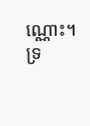ណ្ណោះ។ ទ្រ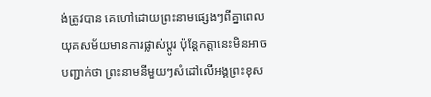ង់ត្រូវបាន គេហៅដោយព្រះនាមផ្សេងៗពីគ្នាពេលយុគសម័យមានការផ្លាស់ប្ដូរ ប៉ុន្តែកត្តានេះមិនអាចបញ្ជាក់ថា ព្រះនាមនីមួយៗសំដៅលើអង្គព្រះខុស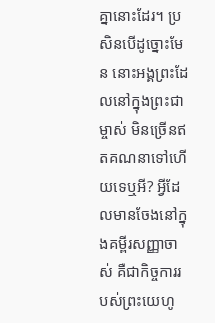គ្នានោះដែរ។ ប្រសិនបើដូច្នោះមែន នោះអង្គព្រះដែលនៅក្នុងព្រះជាម្ចាស់ មិនច្រើនឥតគណនាទៅហើយទេឬអី? អ្វីដែលមានចែងនៅក្នុងគម្ពីរសញ្ញាចាស់ គឺជាកិច្ចការរបស់ព្រះយេហូ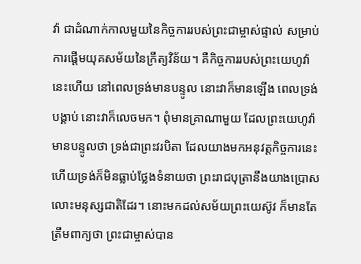វ៉ា ជាដំណាក់កាលមួយនៃកិច្ចការរបស់ព្រះជាម្ចាស់ផ្ទាល់ សម្រាប់ការផ្ដើមយុគសម័យនៃក្រឹត្យវិន័យ។ គឺកិច្ចការរបស់ព្រះយេហូវ៉ានេះហើយ នៅពេលទ្រង់មានបន្ទូល នោះវាក៏មានឡើង ពេលទ្រង់បង្គាប់ នោះវាក៏លេចមក។ ពុំមានគ្រាណាមួយ ដែលព្រះយេហូវ៉ាមានបន្ទូលថា ទ្រង់ជាព្រះវរបិតា ដែលយាងមកអនុវត្តកិច្ចការនេះ ហើយទ្រង់ក៏មិនធ្លាប់ថ្លែងទំនាយថា ព្រះរាជបុត្រានឹងយាងប្រោសលោះមនុស្សជាតិដែរ។ នោះមកដល់សម័យព្រះយេស៊ូវ ក៏មានតែត្រឹមពាក្យថា ព្រះជាម្ចាស់បាន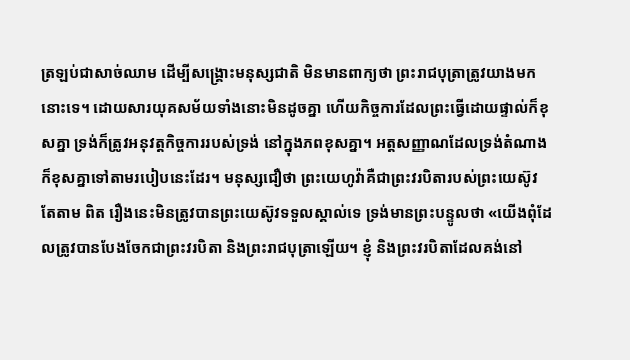ត្រឡប់ជាសាច់ឈាម ដើម្បីសង្គ្រោះមនុស្សជាតិ មិនមានពាក្យថា ព្រះរាជបុត្រាត្រូវយាងមកនោះទេ។ ដោយសារយុគសម័យទាំងនោះមិនដូចគ្នា ហើយកិច្ចការដែលព្រះធ្វើដោយផ្ទាល់ក៏ខុសគ្នា ទ្រង់ក៏ត្រូវអនុវត្តកិច្ចការរបស់ទ្រង់ នៅក្នុងភពខុសគ្នា។ អត្តសញ្ញាណដែលទ្រង់តំណាង ក៏ខុសគ្នាទៅតាមរបៀបនេះដែរ។ មនុស្សជឿថា ព្រះយេហូវ៉ាគឺជាព្រះវរបិតារបស់ព្រះយេស៊ូវ តែតាម ពិត រឿងនេះមិនត្រូវបានព្រះយេស៊ូវទទួលស្គាល់ទេ ទ្រង់មានព្រះបន្ទូលថា «យើងពុំដែលត្រូវបានបែងចែកជាព្រះវរបិតា និងព្រះរាជបុត្រាឡើយ។ ខ្ញុំ និងព្រះវរបិតាដែលគង់នៅ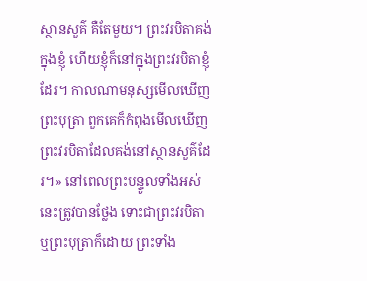ស្ថានសួគ៌ គឺតែមួយ។ ព្រះវរបិតាគង់ក្នុងខ្ញុំ ហើយខ្ញុំក៏នៅក្នុងព្រះវរបិតាខ្ញុំដែរ។ កាលណាមនុស្សមើលឃើញព្រះបុត្រា ពួកគេក៏កំពុងមើលឃើញព្រះវរបិតាដែលគង់នៅស្ថានសួគ៌ដែរ។» នៅពេលព្រះបន្ទូលទាំងអស់នេះត្រូវបានថ្លែង ទោះជាព្រះវរបិតា ឬព្រះបុត្រាក៏ដោយ ព្រះទាំង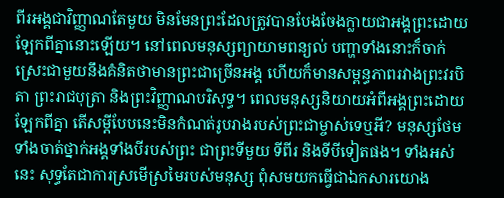ពីរអង្គជាវិញ្ញាណតែមួយ មិនមែនព្រះដែលត្រូវបានបែងចែងក្លាយជាអង្គព្រះដោយឡែកពីគ្នានោះឡើយ។ នៅពេលមនុស្សព្យាយាមពន្យល់ បញ្ហាទាំងនោះក៏ចាក់ស្រេះជាមួយនឹងគំនិតថាមានព្រះជាច្រើនអង្គ ហើយក៏មានសម្ពន្ធភាពរវាងព្រះវរបិតា ព្រះរាជបុត្រា និងព្រះវិញ្ញាណបរិសុទ្ធ។ ពេលមនុស្សនិយាយអំពីអង្គព្រះដោយឡែកពីគ្នា តើសម្ដីបែបនេះមិនកំណត់រូបរាងរបស់ព្រះជាម្ចាស់ទេឬអី? មនុស្សថែមទាំងចាត់ថ្នាក់អង្គទាំងបីរបស់ព្រះ ជាព្រះទីមួយ ទីពីរ និងទីបីទៀតផង។ ទាំងអស់នេះ សុទ្ធតែជាការស្រមើស្រមៃរបស់មនុស្ស ពុំសមយកធ្វើជាឯកសារយោង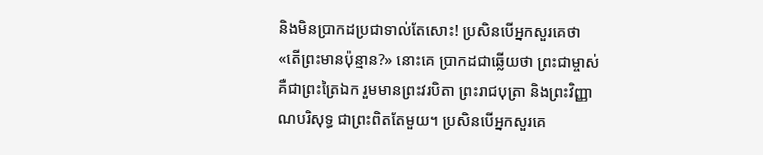និងមិនប្រាកដប្រជាទាល់តែសោះ! ប្រសិនបើអ្នកសួរគេថា «តើព្រះមានប៉ុន្មាន?» នោះគេ ប្រាកដជាឆ្លើយថា ព្រះជាម្ចាស់ គឺជាព្រះត្រៃឯក រួមមានព្រះវរបិតា ព្រះរាជបុត្រា និងព្រះវិញ្ញាណបរិសុទ្ធ ជាព្រះពិតតែមួយ។ ប្រសិនបើអ្នកសួរគេ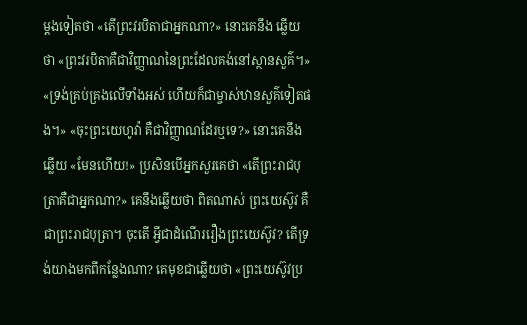ម្ដងទៀតថា «តើព្រះវរបិតាជាអ្នកណា?» នោះគេនឹង ឆ្លើយថា «ព្រះវរបិតាគឺជាវិញ្ញាណនៃព្រះដែលគង់នៅស្ថានសួគ៌។» «ទ្រង់គ្រប់គ្រងលើទាំងអស់ ហើយក៏ជាម្ចាស់ឋានសួគ៌ទៀតផង។» «ចុះព្រះយេហូវ៉ា គឺជាវិញ្ញាណដែរឬទេ?» នោះគេនឹងឆ្លើយ «មែនហើយ!» ប្រសិនបើអ្នកសួរគេថា «តើព្រះរាជបុត្រាគឺជាអ្នកណា?» គេនឹងឆ្លើយថា ពិតណាស់ ព្រះយេស៊ូវ គឺជាព្រះរាជបុត្រា។ ចុះតើ អ្វីជាដំណើររឿងព្រះយេស៊ូវ? តើទ្រង់យាងមកពីកន្លែងណា? គេមុខជាឆ្លើយថា «ព្រះយេស៊ូវប្រ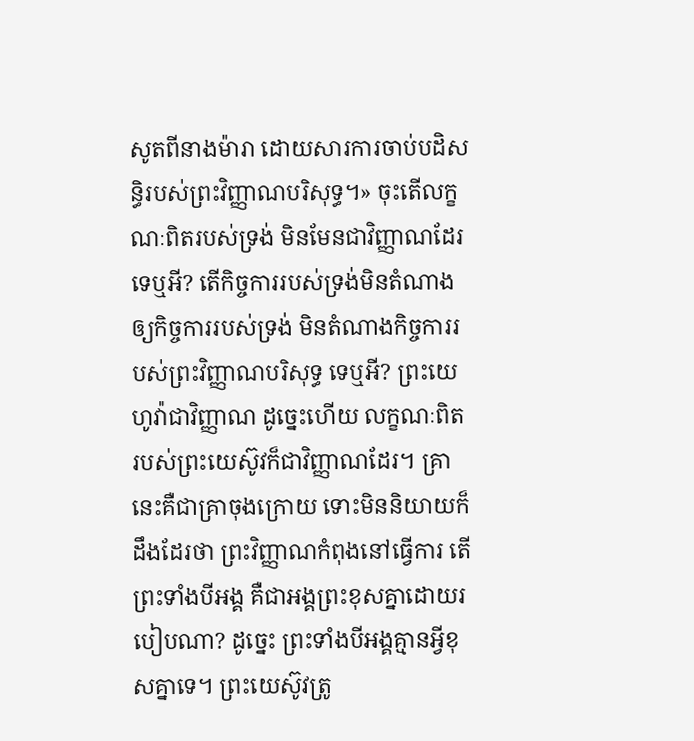សូតពីនាងម៉ារា ដោយសារការចាប់បដិសន្ធិរបស់ព្រះវិញ្ញាណបរិសុទ្ធ។» ចុះតើលក្ខណៈពិតរបស់ទ្រង់ មិនមែនជាវិញ្ញាណដែរទេឬអី? តើកិច្ចការរបស់ទ្រង់មិនតំណាងឲ្យកិច្ចការរបស់ទ្រង់ មិនតំណាងកិច្ចការរបស់ព្រះវិញ្ញាណបរិសុទ្ធ ទេឬអី? ព្រះយេហូវ៉ាជាវិញ្ញាណ ដូច្នេះហើយ លក្ខណៈពិតរបស់ព្រះយេស៊ូវក៏ជាវិញ្ញាណដែរ។ គ្រានេះគឺជាគ្រាចុងក្រោយ ទោះមិននិយាយក៏ដឹងដែរថា ព្រះវិញ្ញាណកំពុងនៅធ្វើការ តើព្រះទាំងបីអង្គ គឺជាអង្គព្រះខុសគ្នាដោយរបៀបណា? ដូច្នេះ ព្រះទាំងបីអង្គគ្មានអ្វីខុសគ្នាទេ។ ព្រះយេស៊ូវត្រូ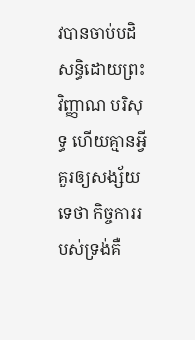វបានចាប់បដិសន្ធិដោយព្រះវិញ្ញាណ បរិសុទ្ធ ហើយគ្មានអ្វីគួរឲ្យសង្ស័យទេថា កិច្ចការរបស់ទ្រង់គឺ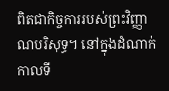ពិតជាកិច្ចការរបស់ព្រះវិញ្ញាណបរិសុទ្ធ។ នៅក្នុងដំណាក់កាលទី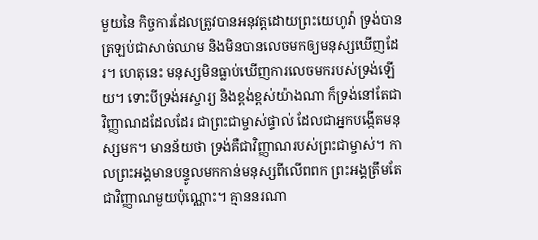មួយនៃ កិច្ចការដែលត្រូវបានអនុវត្តដោយព្រះយេហូវ៉ា ទ្រង់បានត្រឡប់ជាសាច់ឈាម និងមិនបានលេចមកឲ្យមនុស្សឃើញដែរ។ ហេតុនេះ មនុស្សមិនធ្លាប់ឃើញការលេចមករបស់ទ្រង់ឡើយ។ ទោះបីទ្រង់អស្ចារ្យ និងខ្ពង់ខ្ពស់យ៉ាងណា ក៏ទ្រង់នៅតែជាវិញ្ញាណដដែលដែរ ជាព្រះជាម្ចាស់ផ្ទាល់ ដែលជាអ្នកបង្កើតមនុស្សមក។ មានន័យថា ទ្រង់គឺជាវិញ្ញាណរបស់ព្រះជាម្ចាស់។ កាលព្រះអង្គមានបន្ទូលមកកាន់មនុស្សពីលើពពក ព្រះអង្គត្រឹមតែជាវិញ្ញាណមួយប៉ុណ្ណោះ។ គ្មាននរណា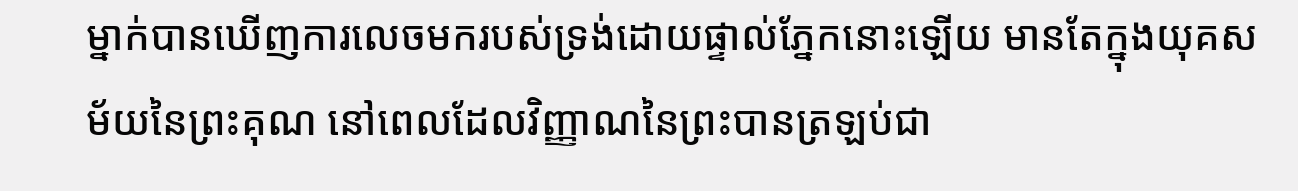ម្នាក់បានឃើញការលេចមករបស់ទ្រង់ដោយផ្ទាល់ភ្នែកនោះឡើយ មានតែក្នុងយុគសម័យនៃព្រះគុណ នៅពេលដែលវិញ្ញាណនៃព្រះបានត្រឡប់ជា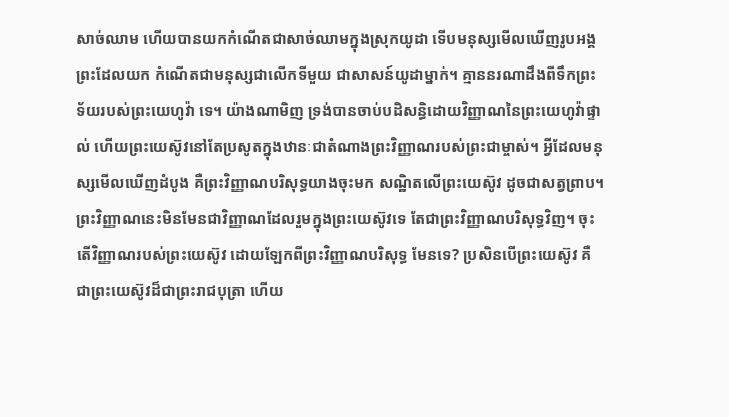សាច់ឈាម ហើយបានយកកំណើតជាសាច់ឈាមក្នុងស្រុកយូដា ទើបមនុស្សមើលឃើញរូបអង្គព្រះដែលយក កំណើតជាមនុស្សជាលើកទីមួយ ជាសាសន៍យូដាម្នាក់។ គ្មាននរណាដឹងពីទឹកព្រះទ័យរបស់ព្រះយេហូវ៉ា ទេ។ យ៉ាងណាមិញ ទ្រង់បានចាប់បដិសន្ធិដោយវិញ្ញាណនៃព្រះយេហូវ៉ាផ្ទាល់ ហើយព្រះយេស៊ូវនៅតែប្រសូតក្នុងឋានៈជាតំណាងព្រះវិញ្ញាណរបស់ព្រះជាម្ចាស់។ អ្វីដែលមនុស្សមើលឃើញដំបូង គឺព្រះវិញ្ញាណបរិសុទ្ធយាងចុះមក សណ្ឋិតលើព្រះយេស៊ូវ ដូចជាសត្វព្រាប។ ព្រះវិញ្ញាណនេះមិនមែនជាវិញ្ញាណដែលរួមក្នុងព្រះយេស៊ូវទេ តែជាព្រះវិញ្ញាណបរិសុទ្ធវិញ។ ចុះតើវិញ្ញាណរបស់ព្រះយេស៊ូវ ដោយឡែកពីព្រះវិញ្ញាណបរិសុទ្ធ មែនទេ? ប្រសិនបើព្រះយេស៊ូវ គឺជាព្រះយេស៊ូវដ៏ជាព្រះរាជបុត្រា ហើយ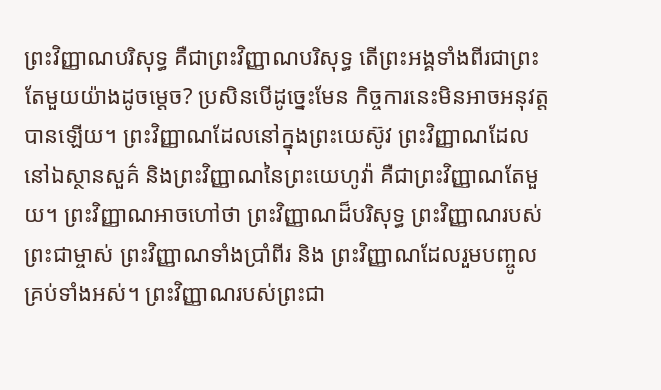ព្រះវិញ្ញាណបរិសុទ្ធ គឺជាព្រះវិញ្ញាណបរិសុទ្ធ តើព្រះអង្គទាំងពីរជាព្រះតែមួយយ៉ាងដូចម្ដេច? ប្រសិនបើដូច្នេះមែន កិច្ចការនេះមិនអាចអនុវត្តបានឡើយ។ ព្រះវិញ្ញាណដែលនៅក្នុងព្រះយេស៊ូវ ព្រះវិញ្ញាណដែលនៅឯស្ថានសួគ៌ និងព្រះវិញ្ញាណនៃព្រះយេហូវ៉ា គឺជាព្រះវិញ្ញាណតែមួយ។ ព្រះវិញ្ញាណអាចហៅថា ព្រះវិញ្ញាណដ៏បរិសុទ្ធ ព្រះវិញ្ញាណរបស់ព្រះជាម្ចាស់ ព្រះវិញ្ញាណទាំងប្រាំពីរ និង ព្រះវិញ្ញាណដែលរួមបញ្ចូលគ្រប់ទាំងអស់។ ព្រះវិញ្ញាណរបស់ព្រះជា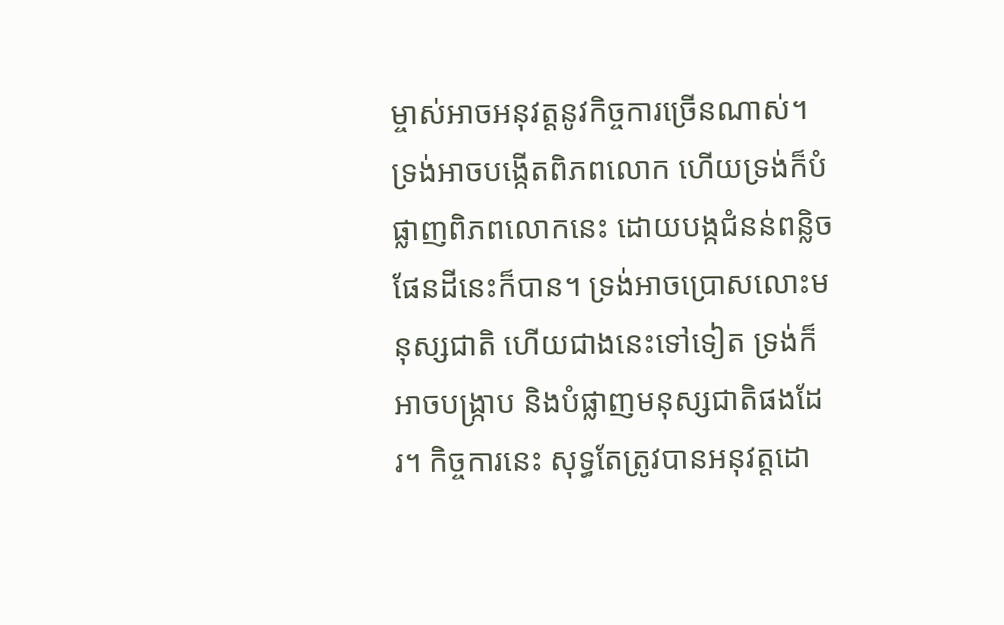ម្ចាស់អាចអនុវត្តនូវកិច្ចការច្រើនណាស់។ ទ្រង់អាចបង្កើតពិភពលោក ហើយទ្រង់ក៏បំផ្លាញពិភពលោកនេះ ដោយបង្កជំនន់ពន្លិចផែនដីនេះក៏បាន។ ទ្រង់អាចប្រោសលោះមនុស្សជាតិ ហើយជាងនេះទៅទៀត ទ្រង់ក៏អាចបង្ក្រាប និងបំផ្លាញមនុស្សជាតិផងដែរ។ កិច្ចការនេះ សុទ្ធតែត្រូវបានអនុវត្តដោ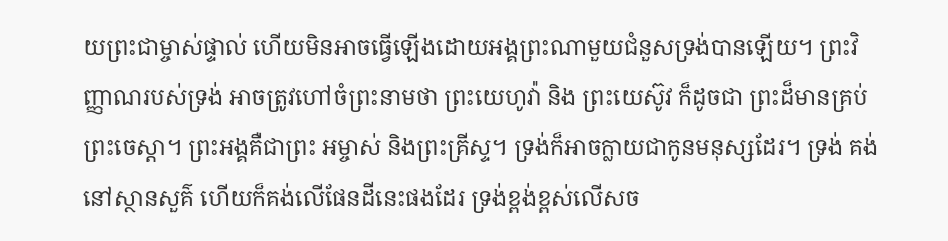យព្រះជាម្ចាស់ផ្ទាល់ ហើយមិនអាចធ្វើឡើងដោយអង្គព្រះណាមួយជំនួសទ្រង់បានឡើយ។ ព្រះវិញ្ញាណរបស់ទ្រង់ អាចត្រូវហៅចំព្រះនាមថា ព្រះយេហូវ៉ា និង ព្រះយេស៊ូវ ក៏ដូចជា ព្រះដ៏មានគ្រប់ព្រះចេស្ដា។ ព្រះអង្គគឺជាព្រះ អម្ចាស់ និងព្រះគ្រីស្ទ។ ទ្រង់ក៏អាចក្លាយជាកូនមនុស្សដែរ។ ទ្រង់ គង់នៅស្ថានសួគ៌ ហើយក៏គង់លើផែនដីនេះផងដែរ ទ្រង់ខ្ពង់ខ្ពស់លើសច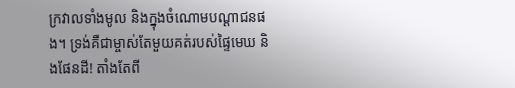ក្រវាលទាំងមូល និងក្នុងចំណោមបណ្ដាជនផង។ ទ្រង់គឺជាម្ចាស់តែមួយគត់របស់ផ្ទៃមេឃ និងផែនដី! តាំងតែពី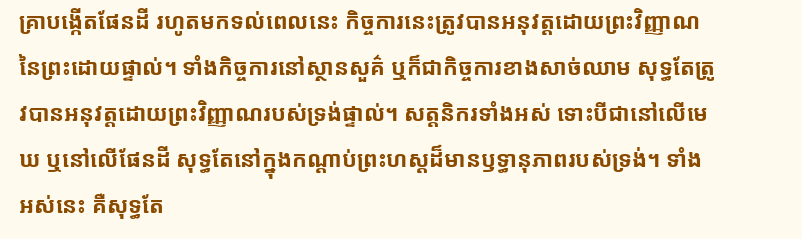គ្រាបង្កើតផែនដី រហូតមកទល់ពេលនេះ កិច្ចការនេះត្រូវបានអនុវត្តដោយព្រះវិញ្ញាណនៃព្រះដោយផ្ទាល់។ ទាំងកិច្ចការនៅស្ថានសួគ៌ ឬក៏ជាកិច្ចការខាងសាច់ឈាម សុទ្ធតែត្រូវបានអនុវត្តដោយព្រះវិញ្ញាណរបស់ទ្រង់ផ្ទាល់។ សត្តនិករទាំងអស់ ទោះបីជានៅលើមេឃ ឬនៅលើផែនដី សុទ្ធតែនៅក្នុងកណ្ដាប់ព្រះហស្តដ៏មានឫទ្ធានុភាពរបស់ទ្រង់។ ទាំងអស់នេះ គឺសុទ្ធតែ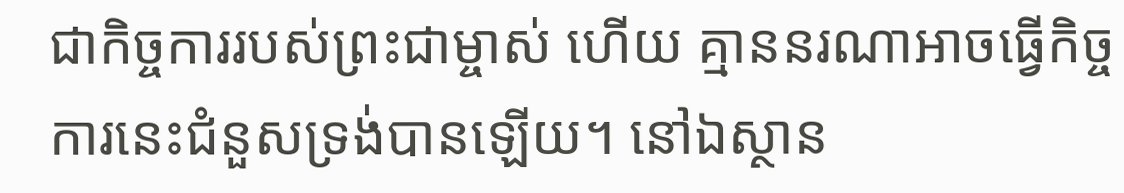ជាកិច្ចការរបស់ព្រះជាម្ចាស់ ហើយ គ្មាននរណាអាចធ្វើកិច្ចការនេះជំនួសទ្រង់បានឡើយ។ នៅឯស្ថាន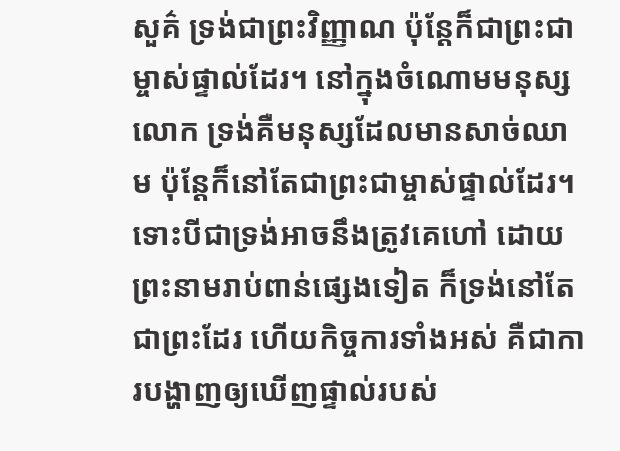សួគ៌ ទ្រង់ជាព្រះវិញ្ញាណ ប៉ុន្តែក៏ជាព្រះជាម្ចាស់ផ្ទាល់ដែរ។ នៅក្នុងចំណោមមនុស្សលោក ទ្រង់គឺមនុស្សដែលមានសាច់ឈាម ប៉ុន្តែក៏នៅតែជាព្រះជាម្ចាស់ផ្ទាល់ដែរ។ ទោះបីជាទ្រង់អាចនឹងត្រូវគេហៅ ដោយព្រះនាមរាប់ពាន់ផ្សេងទៀត ក៏ទ្រង់នៅតែជាព្រះដែរ ហើយកិច្ចការទាំងអស់ គឺជាការបង្ហាញឲ្យឃើញផ្ទាល់របស់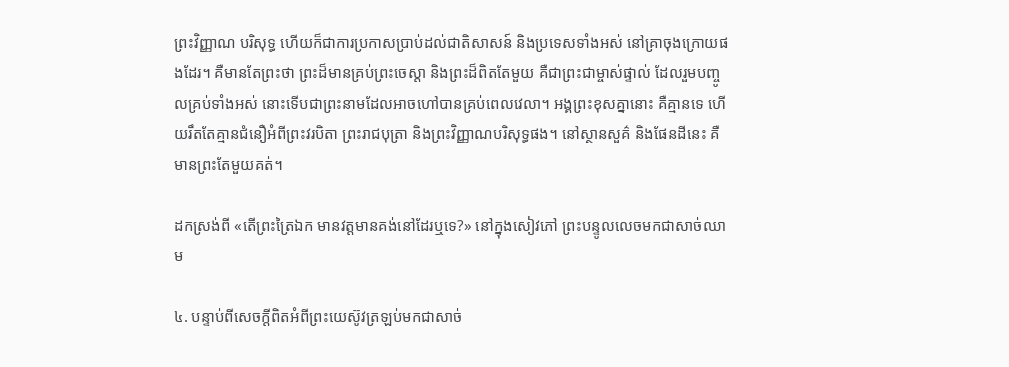ព្រះវិញ្ញាណ បរិសុទ្ធ ហើយក៏ជាការប្រកាសប្រាប់ដល់ជាតិសាសន៍ និងប្រទេសទាំងអស់ នៅគ្រាចុងក្រោយផងដែរ។ គឺមានតែព្រះថា ព្រះដ៏មានគ្រប់ព្រះចេស្ដា និងព្រះដ៏ពិតតែមួយ គឺជាព្រះជាម្ចាស់ផ្ទាល់ ដែលរួមបញ្ចូលគ្រប់ទាំងអស់ នោះទើបជាព្រះនាមដែលអាចហៅបានគ្រប់ពេលវេលា។ អង្គព្រះខុសគ្នានោះ គឺគ្មានទេ ហើយរឹតតែគ្មានជំនឿអំពីព្រះវរបិតា ព្រះរាជបុត្រា និងព្រះវិញ្ញាណបរិសុទ្ធផង។ នៅស្ថានសួគ៌ និងផែនដីនេះ គឺមានព្រះតែមួយគត់។

ដកស្រង់ពី «តើព្រះត្រៃឯក មានវត្តមានគង់នៅដែរឬទេ?» នៅក្នុងសៀវភៅ ព្រះបន្ទូលលេចមកជាសាច់ឈាម

៤. បន្ទាប់ពីសេចក្ដីពិតអំពីព្រះយេស៊ូវត្រឡប់មកជាសាច់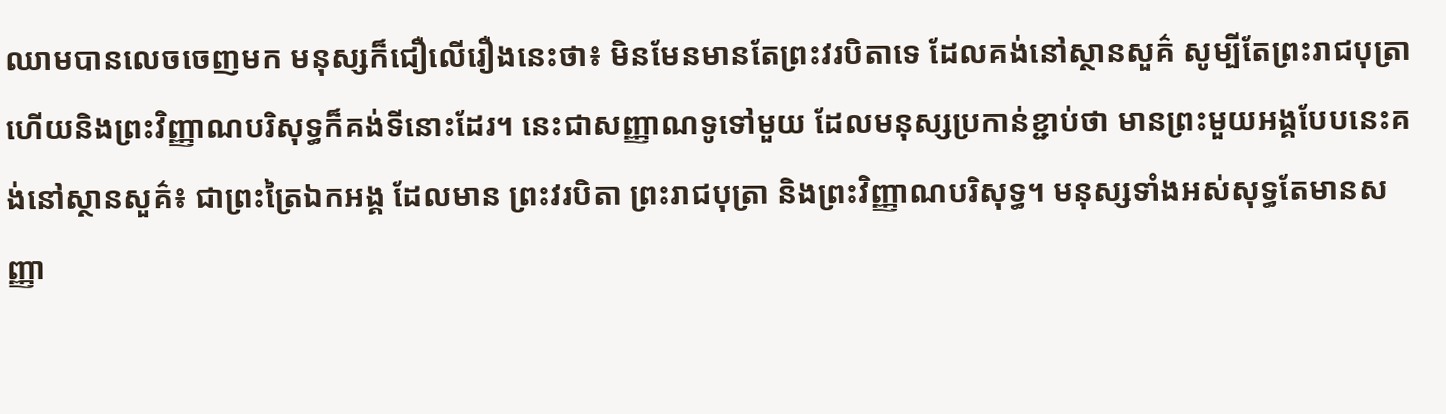ឈាមបានលេចចេញមក មនុស្សក៏ជឿលើរឿងនេះថា៖ មិនមែនមានតែព្រះវរបិតាទេ ដែលគង់នៅស្ថានសួគ៌ សូម្បីតែព្រះរាជបុត្រា ហើយនិងព្រះវិញ្ញាណបរិសុទ្ធក៏គង់ទីនោះដែរ។ នេះជាសញ្ញាណទូទៅមួយ ដែលមនុស្សប្រកាន់ខ្ជាប់ថា មានព្រះមួយអង្គបែបនេះគង់នៅស្ថានសួគ៌៖ ជាព្រះត្រៃឯកអង្គ ដែលមាន ព្រះវរបិតា ព្រះរាជបុត្រា និងព្រះវិញ្ញាណបរិសុទ្ធ។ មនុស្សទាំងអស់សុទ្ធតែមានសញ្ញា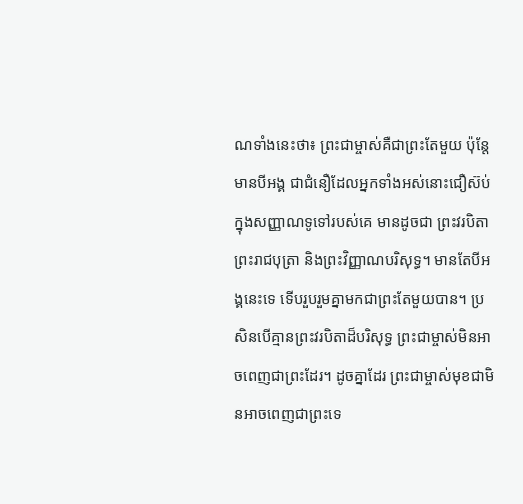ណទាំងនេះថា៖ ព្រះជាម្ចាស់គឺជាព្រះតែមួយ ប៉ុន្តែមានបីអង្គ ជាជំនឿដែលអ្នកទាំងអស់នោះជឿស៊ប់ ក្នុងសញ្ញាណទូទៅរបស់គេ មានដូចជា ព្រះវរបិតា ព្រះរាជបុត្រា និងព្រះវិញ្ញាណបរិសុទ្ធ។ មានតែបីអង្គនេះទេ ទើបរួបរួមគ្នាមកជាព្រះតែមួយបាន។ ប្រសិនបើគ្មានព្រះវរបិតាដ៏បរិសុទ្ធ ព្រះជាម្ចាស់មិនអាចពេញជាព្រះដែរ។ ដូចគ្នាដែរ ព្រះជាម្ចាស់មុខជាមិនអាចពេញជាព្រះទេ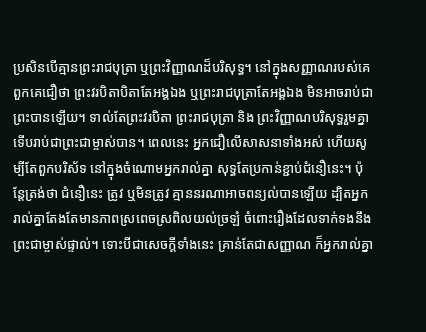ប្រសិនបើគ្មានព្រះរាជបុត្រា ឬព្រះវិញ្ញាណដ៏បរិសុទ្ធ។ នៅក្នុងសញ្ញាណរបស់គេ ពួកគេជឿថា ព្រះវរបិតាបិតាតែអង្គឯង ឬព្រះរាជបុត្រាតែអង្គឯង មិនអាចរាប់ជាព្រះបានឡើយ។ ទាល់តែព្រះវរបិតា ព្រះរាជបុត្រា និង ព្រះវិញ្ញាណបរិសុទ្ធរួមគ្នា ទើបរាប់ជាព្រះជាម្ចាស់បាន។ ពេលនេះ អ្នកជឿលើសាសនាទាំងអស់ ហើយសូម្បីតែពួកបរិស័ទ នៅក្នុងចំណោមអ្នករាល់គ្នា សុទ្ធតែប្រកាន់ខ្ជាប់ជំនឿនេះ។ ប៉ុន្តែត្រង់ថា ជំនឿនេះ ត្រូវ ឬមិនត្រូវ គ្មាននរណាអាចពន្យល់បានឡើយ ដ្បិតអ្នករាល់គ្នាតែងតែមានភាពស្រពេចស្រពិលយល់ច្រឡំ ចំពោះរឿងដែលទាក់ទងនឹងព្រះជាម្ចាស់ផ្ទាល់។ ទោះបីជាសេចក្ដីទាំងនេះ គ្រាន់តែជាសញ្ញាណ ក៏អ្នករាល់គ្នា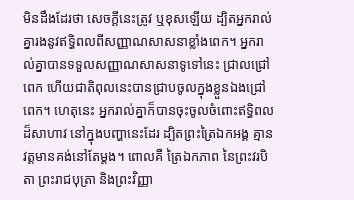មិនដឹងដែរថា សេចក្ដីនេះត្រូវ ឬខុសឡើយ ដ្បិតអ្នករាល់គ្នារងនូវឥទ្ធិពលពីសញ្ញាណសាសនាខ្លាំងពេក។ អ្នករាល់គ្នាបានទទួលសញ្ញាណសាសនាទូទៅនេះ ជ្រាលជ្រៅពេក ហើយជាតិពុលនេះបានជ្រាបចូលក្នុងខ្លួនឯងជ្រៅពេក។ ហេតុនេះ អ្នករាល់គ្នាក៏បានចុះចូលចំពោះឥទ្ធិពលដ៏សាហាវ នៅក្នុងបញ្ហានេះដែរ ដ្បិតព្រះត្រៃឯកអង្គ គ្មានវត្តមានគង់នៅតែម្ដង។ ពោលគឺ ត្រៃឯកភាព នៃព្រះវរបិតា ព្រះរាជបុត្រា និងព្រះវិញ្ញា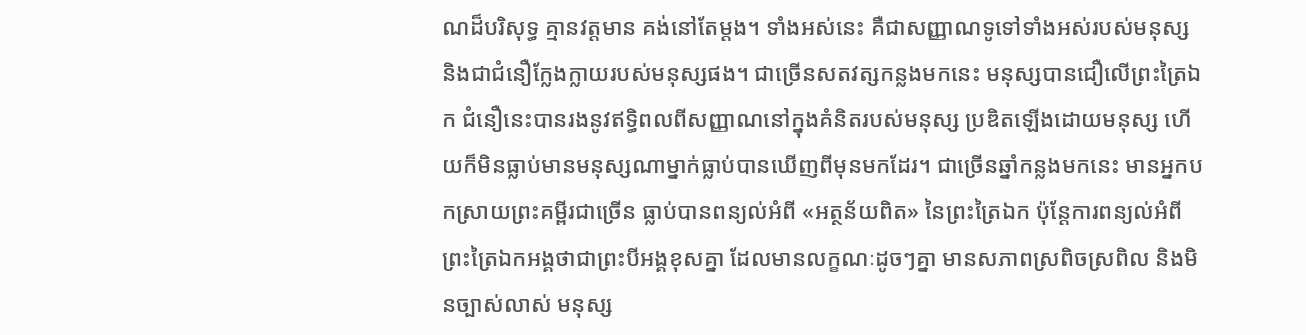ណដ៏បរិសុទ្ធ គ្មានវត្តមាន គង់នៅតែម្ដង។ ទាំងអស់នេះ គឺជាសញ្ញាណទូទៅទាំងអស់របស់មនុស្ស និងជាជំនឿក្លែងក្លាយរបស់មនុស្សផង។ ជាច្រើនសតវត្សកន្លងមកនេះ មនុស្សបានជឿលើព្រះត្រៃឯក ជំនឿនេះបានរងនូវឥទ្ធិពលពីសញ្ញាណនៅក្នុងគំនិតរបស់មនុស្ស ប្រឌិតឡើងដោយមនុស្ស ហើយក៏មិនធ្លាប់មានមនុស្សណាម្នាក់ធ្លាប់បានឃើញពីមុនមកដែរ។ ជាច្រើនឆ្នាំកន្លងមកនេះ មានអ្នកបកស្រាយព្រះគម្ពីរជាច្រើន ធ្លាប់បានពន្យល់អំពី «អត្ថន័យពិត» នៃព្រះត្រៃឯក ប៉ុន្តែការពន្យល់អំពី ព្រះត្រៃឯកអង្គថាជាព្រះបីអង្គខុសគ្នា ដែលមានលក្ខណៈដូចៗគ្នា មានសភាពស្រពិចស្រពិល និងមិនច្បាស់លាស់ មនុស្ស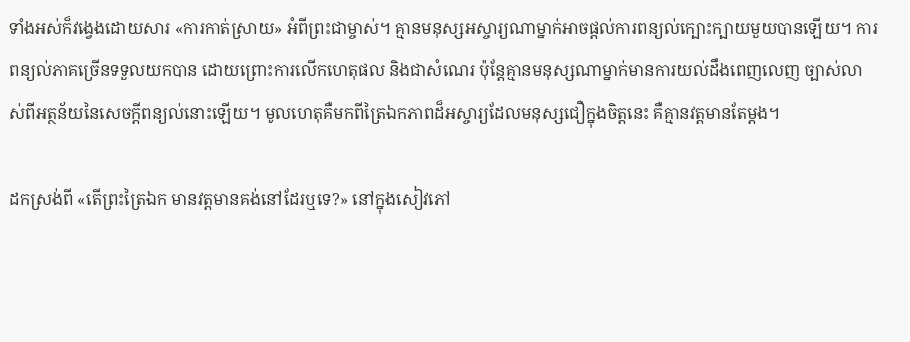ទាំងអស់ក៏វង្វេងដោយសារ «ការកាត់ស្រាយ» អំពីព្រះជាម្ចាស់។ គ្មានមនុស្សអស្ចារ្យណាម្នាក់អាចផ្ដល់ការពន្យល់ក្បោះក្បាយមួយបានឡើយ។ ការពន្យល់ភាគច្រើនទទួលយកបាន ដោយព្រោះការលើកហេតុផល និងជាសំណេរ ប៉ុន្តែគ្មានមនុស្សណាម្នាក់មានការយល់ដឹងពេញលេញ ច្បាស់លាស់ពីអត្ថន័យនៃសេចក្ដីពន្យល់នោះឡើយ។ មូលហេតុគឺមកពីត្រៃឯកភាពដ៏អស្ចារ្យដែលមនុស្សជឿក្នុងចិត្តនេះ គឺគ្មានវត្តមានតែម្ដង។

ដកស្រង់ពី «តើព្រះត្រៃឯក មានវត្តមានគង់នៅដែរឬទេ?» នៅក្នុងសៀវភៅ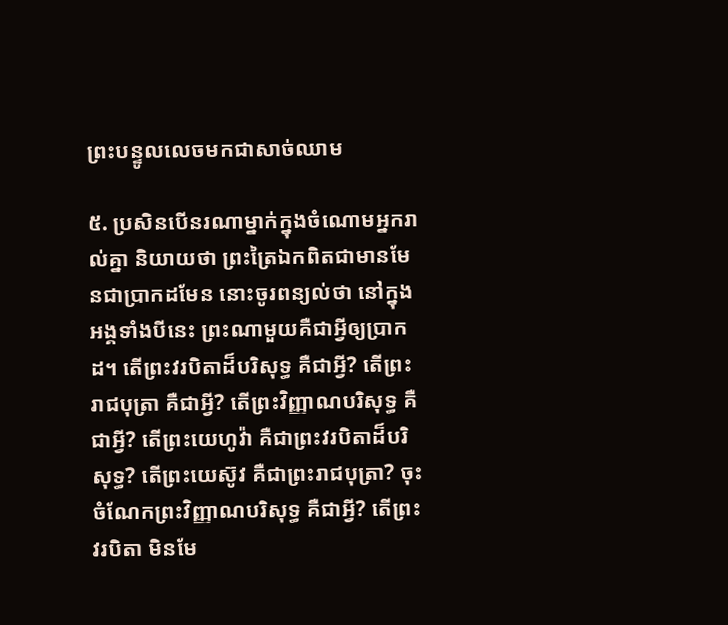ព្រះបន្ទូលលេចមកជាសាច់ឈាម

៥. ប្រសិនបើនរណាម្នាក់ក្នុងចំណោមអ្នករាល់គ្នា និយាយថា ព្រះត្រៃឯកពិតជាមានមែនជាប្រាកដមែន នោះចូរពន្យល់ថា នៅក្នុងអង្គទាំងបីនេះ ព្រះណាមួយគឺជាអ្វីឲ្យប្រាកដ។ តើព្រះវរបិតាដ៏បរិសុទ្ធ គឺជាអ្វី? តើព្រះរាជបុត្រា គឺជាអ្វី? តើព្រះវិញ្ញាណបរិសុទ្ធ គឺជាអ្វី? តើព្រះយេហូវ៉ា គឺជាព្រះវរបិតាដ៏បរិសុទ្ធ? តើព្រះយេស៊ូវ គឺជាព្រះរាជបុត្រា? ចុះចំណែកព្រះវិញ្ញាណបរិសុទ្ធ គឺជាអ្វី? តើព្រះវរបិតា មិនមែ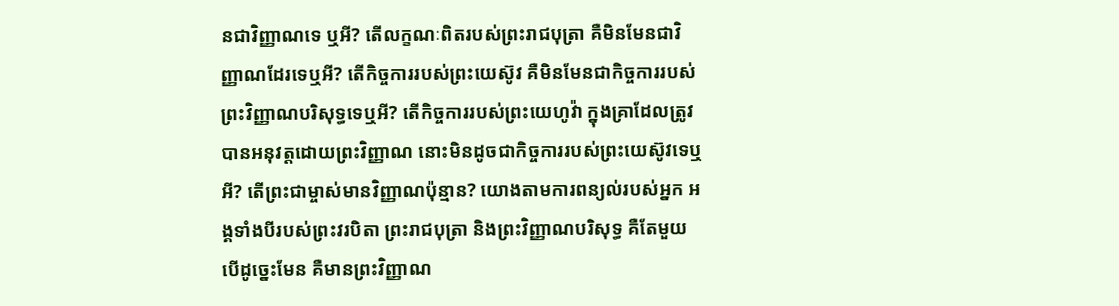នជាវិញ្ញាណទេ ឬអី? តើលក្ខណៈពិតរបស់ព្រះរាជបុត្រា គឺមិនមែនជាវិញ្ញាណដែរទេឬអី? តើកិច្ចការរបស់ព្រះយេស៊ូវ គឺមិនមែនជាកិច្ចការរបស់ព្រះវិញ្ញាណបរិសុទ្ធទេឬអី? តើកិច្ចការរបស់ព្រះយេហូវ៉ា ក្នុងគ្រាដែលត្រូវបានអនុវត្តដោយព្រះវិញ្ញាណ នោះមិនដូចជាកិច្ចការរបស់ព្រះយេស៊ូវទេឬអី? តើព្រះជាម្ចាស់មានវិញ្ញាណប៉ុន្មាន? យោងតាមការពន្យល់របស់អ្នក អង្គទាំងបីរបស់ព្រះវរបិតា ព្រះរាជបុត្រា និងព្រះវិញ្ញាណបរិសុទ្ធ គឺតែមួយ បើដូច្នេះមែន គឺមានព្រះវិញ្ញាណ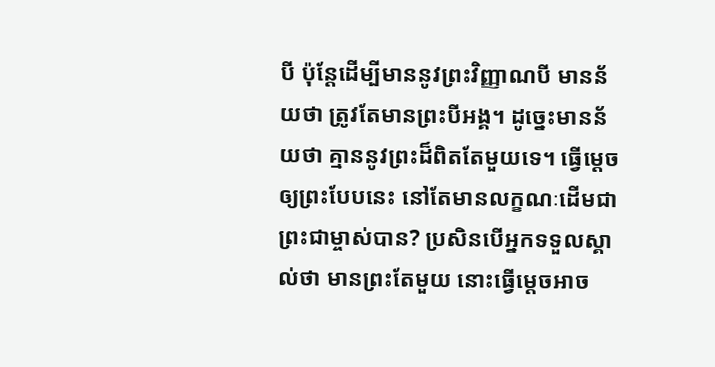បី ប៉ុន្តែដើម្បីមាននូវព្រះវិញ្ញាណបី មានន័យថា ត្រូវតែមានព្រះបីអង្គ។ ដូច្នេះមានន័យថា គ្មាននូវព្រះដ៏ពិតតែមួយទេ។ ធ្វើម្ដេចឲ្យព្រះបែបនេះ នៅតែមានលក្ខណៈដើមជាព្រះជាម្ចាស់បាន? ប្រសិនបើអ្នកទទួលស្គាល់ថា មានព្រះតែមួយ នោះធ្វើម្ដេចអាច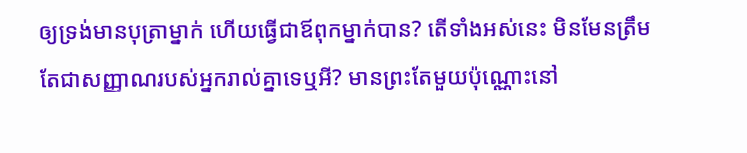ឲ្យទ្រង់មានបុត្រាម្នាក់ ហើយធ្វើជាឪពុកម្នាក់បាន? តើទាំងអស់នេះ មិនមែនត្រឹមតែជាសញ្ញាណរបស់អ្នករាល់គ្នាទេឬអី? មានព្រះតែមួយប៉ុណ្ណោះនៅ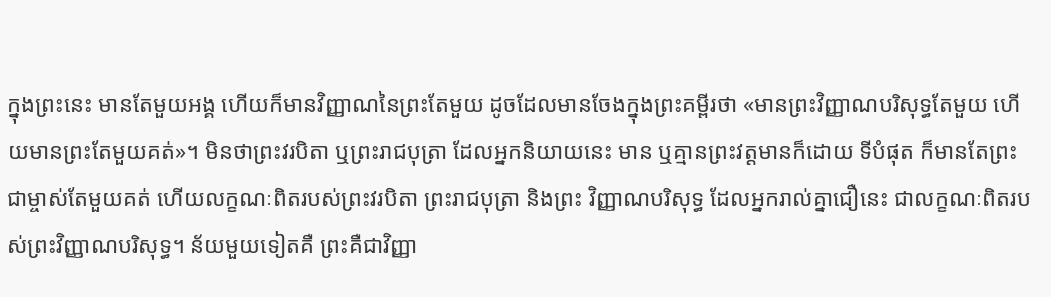ក្នុងព្រះនេះ មានតែមួយអង្គ ហើយក៏មានវិញ្ញាណនៃព្រះតែមួយ ដូចដែលមានចែងក្នុងព្រះគម្ពីរថា «មានព្រះវិញ្ញាណបរិសុទ្ធតែមួយ ហើយមានព្រះតែមួយគត់»។ មិនថាព្រះវរបិតា ឬព្រះរាជបុត្រា ដែលអ្នកនិយាយនេះ មាន ឬគ្មានព្រះវត្ដមានក៏ដោយ ទីបំផុត ក៏មានតែព្រះជាម្ចាស់តែមួយគត់ ហើយលក្ខណៈពិតរបស់ព្រះវរបិតា ព្រះរាជបុត្រា និងព្រះ វិញ្ញាណបរិសុទ្ធ ដែលអ្នករាល់គ្នាជឿនេះ ជាលក្ខណៈពិតរបស់ព្រះវិញ្ញាណបរិសុទ្ធ។ ន័យមួយទៀតគឺ ព្រះគឺជាវិញ្ញា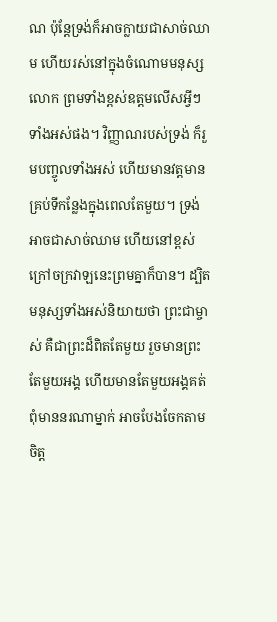ណ ប៉ុន្តែទ្រង់ក៏អាចក្លាយជាសាច់ឈាម ហើយរស់នៅក្នុងចំណោមមនុស្សលោក ព្រមទាំងខ្ពស់ឧត្ដមលើសអ្វីៗទាំងអស់ផង។ វិញ្ញាណរបស់ទ្រង់ ក៏រួមបញ្ចូលទាំងអស់ ហើយមានវត្តមានគ្រប់ទីកន្លែងក្នុងពេលតែមួយ។ ទ្រង់អាចជាសាច់ឈាម ហើយនៅខ្ពស់ក្រៅចក្រវាឡនេះព្រមគ្នាក៏បាន។ ដ្បិត មនុស្សទាំងអស់និយាយថា ព្រះជាម្ចាស់ គឺជាព្រះដ៏ពិតតែមួយ រួចមានព្រះតែមួយអង្គ ហើយមានតែមួយអង្គគត់ ពុំមាននរណាម្នាក់ អាចបែងចែកតាមចិត្ត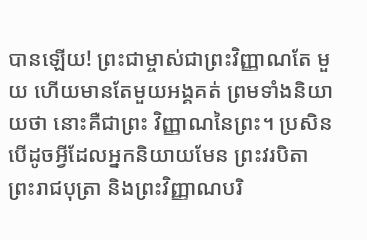បានឡើយ! ព្រះជាម្ចាស់ជាព្រះវិញ្ញាណតែ មួយ ហើយមានតែមួយអង្គគត់ ព្រមទាំងនិយាយថា នោះគឺជាព្រះ វិញ្ញាណនៃព្រះ។ ប្រសិនបើដូចអ្វីដែលអ្នកនិយាយមែន ព្រះវរបិតា ព្រះរាជបុត្រា និងព្រះវិញ្ញាណបរិ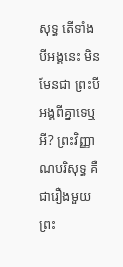សុទ្ធ តើទាំងបីអង្គនេះ មិនមែនជា ព្រះបីអង្គពីគ្នាទេឬអី? ព្រះវិញ្ញាណបរិសុទ្ធ គឺជារឿងមួយ ព្រះ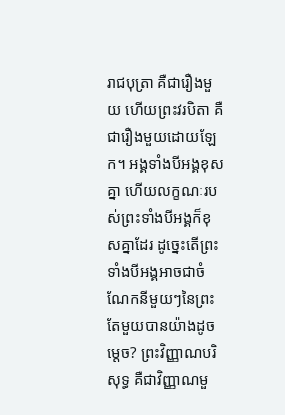រាជបុត្រា គឺជារឿងមួយ ហើយព្រះវរបិតា គឺជារឿងមួយដោយឡែក។ អង្គទាំងបីអង្គខុសគ្នា ហើយលក្ខណៈរបស់ព្រះទាំងបីអង្គក៏ខុសគ្នាដែរ ដូច្នេះតើព្រះទាំងបីអង្គអាចជាចំណែកនីមួយៗនៃព្រះតែមួយបានយ៉ាងដូចម្ដេច? ព្រះវិញ្ញាណបរិសុទ្ធ គឺជាវិញ្ញាណមួ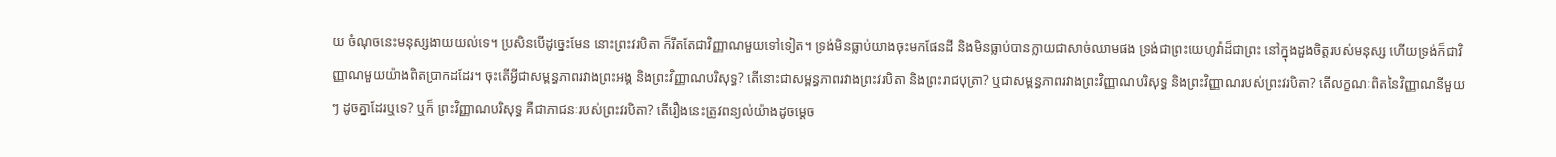យ ចំណុចនេះមនុស្សងាយយល់ទេ។ ប្រសិនបើដូច្នេះមែន នោះព្រះវរបិតា ក៏រឹតតែជាវិញ្ញាណមួយទៅទៀត។ ទ្រង់មិនធ្លាប់យាងចុះមកផែនដី និងមិនធ្លាប់បានក្លាយជាសាច់ឈាមផង ទ្រង់ជាព្រះយេហូវ៉ាដ៏ជាព្រះ នៅក្នុងដួងចិត្តរបស់មនុស្ស ហើយទ្រង់ក៏ជាវិញ្ញាណមួយយ៉ាងពិតប្រាកដដែរ។ ចុះតើអ្វីជាសម្ពន្ធភាពរវាងព្រះអង្គ និងព្រះវិញ្ញាណបរិសុទ្ធ? តើនោះជាសម្ពន្ធភាពរវាងព្រះវរបិតា និងព្រះរាជបុត្រា? ឬជាសម្ពន្ធភាពរវាងព្រះវិញ្ញាណបរិសុទ្ធ និងព្រះវិញ្ញាណរបស់ព្រះវរបិតា? តើលក្ខណៈពិតនៃវិញ្ញាណនីមួយៗ ដូចគ្នាដែរឬទេ? ឬក៏ ព្រះវិញ្ញាណបរិសុទ្ធ គឺជាភាជនៈរបស់ព្រះវរបិតា? តើរឿងនេះត្រូវពន្យល់យ៉ាងដូចម្ដេច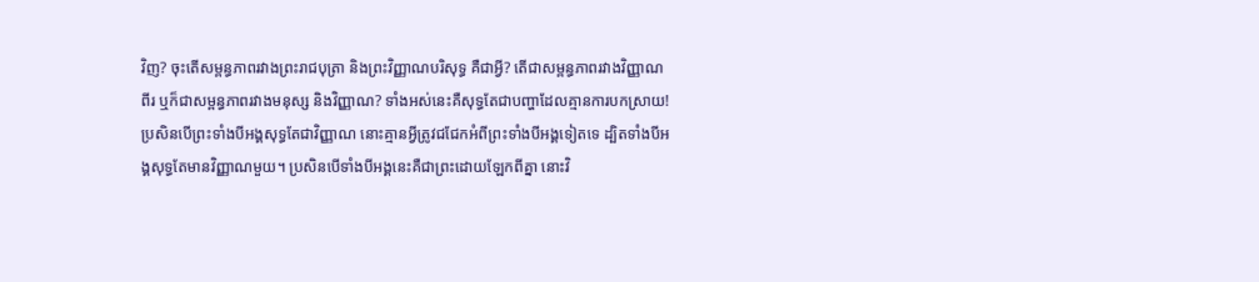វិញ? ចុះតើសម្ពន្ធភាពរវាងព្រះរាជបុត្រា និងព្រះវិញ្ញាណបរិសុទ្ធ គឺជាអ្វី? តើជាសម្ពន្ធភាពរវាងវិញ្ញាណពីរ ឬក៏ជាសម្ពន្ធភាពរវាងមនុស្ស និងវិញ្ញាណ? ទាំងអស់នេះគឺសុទ្ធតែជាបញ្ហាដែលគ្មានការបកស្រាយ! ប្រសិនបើព្រះទាំងបីអង្គសុទ្ធតែជាវិញ្ញាណ នោះគ្មានអ្វីត្រូវជជែកអំពីព្រះទាំងបីអង្គទៀតទេ ដ្បិតទាំងបីអង្គសុទ្ធតែមានវិញ្ញាណមួយ។ ប្រសិនបើទាំងបីអង្គនេះគឺជាព្រះដោយឡែកពីគ្នា នោះវិ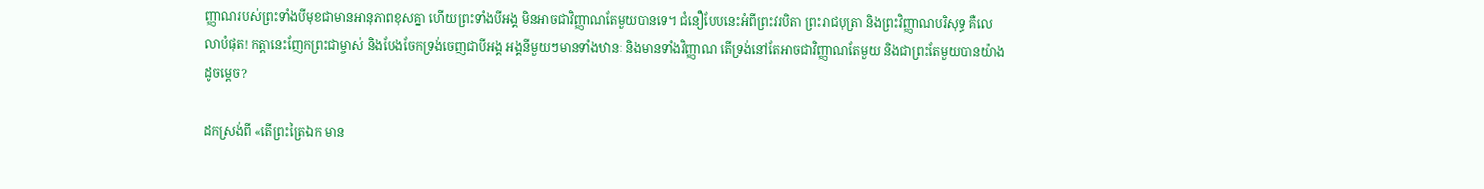ញ្ញាណរបស់ព្រះទាំងបីមុខជាមានអានុភាពខុសគ្នា ហើយព្រះទាំងបីអង្គ មិនអាចជាវិញ្ញាណតែមួយបានទេ។ ជំនឿបែបនេះអំពីព្រះវរបិតា ព្រះរាជបុត្រា និងព្រះវិញ្ញាណបរិសុទ្ធ គឺលេលាបំផុត! កត្តានេះញែកព្រះជាម្ចាស់ និងបែងចែកទ្រង់ចេញជាបីអង្គ អង្គនីមួយៗមានទាំងឋានៈ និងមានទាំងវិញ្ញាណ តើទ្រង់នៅតែអាចជាវិញ្ញាណតែមួយ និងជាព្រះតែមួយបានយ៉ាងដូចម្ដេច?

ដកស្រង់ពី «តើព្រះត្រៃឯក មាន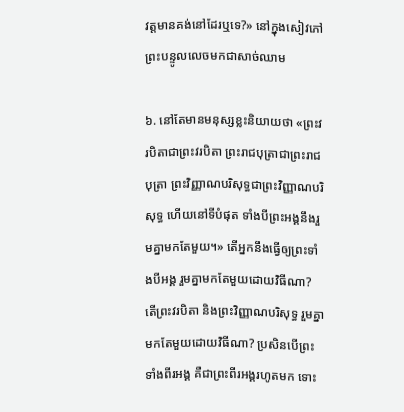វត្តមានគង់នៅដែរឬទេ?» នៅក្នុងសៀវភៅ ព្រះបន្ទូលលេចមកជាសាច់ឈាម

៦. នៅតែមានមនុស្សខ្លះនិយាយថា «ព្រះវរបិតាជាព្រះវរបិតា ព្រះរាជបុត្រាជាព្រះរាជបុត្រា ព្រះវិញ្ញាណបរិសុទ្ធជាព្រះវិញ្ញាណបរិសុទ្ធ ហើយនៅទីបំផុត ទាំងបីព្រះអង្គនឹងរួមគ្នាមកតែមួយ។» តើអ្នកនឹងធ្វើឲ្យព្រះទាំងបីអង្គ រួមគ្នាមកតែមួយដោយវិធីណា? តើព្រះវរបិតា និងព្រះវិញ្ញាណបរិសុទ្ធ រួមគ្នាមកតែមួយដោយវិធីណា? ប្រសិនបើព្រះទាំងពីរអង្គ គឺជាព្រះពីរអង្គរហូតមក ទោះ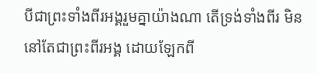បីជាព្រះទាំងពីរអង្គរួមគ្នាយ៉ាងណា តើទ្រង់ទាំងពីរ មិននៅតែជាព្រះពីរអង្គ ដោយឡែកពី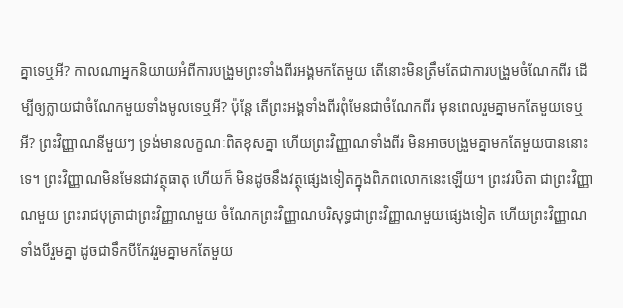គ្នាទេឬអី? កាលណាអ្នកនិយាយអំពីការបង្រួមព្រះទាំងពីរអង្គមកតែមួយ តើនោះមិនត្រឹមតែជាការបង្រួមចំណែកពីរ ដើម្បីឲ្យក្លាយជាចំណែកមួយទាំងមូលទេឬអី? ប៉ុន្តែ តើព្រះអង្គទាំងពីរពុំមែនជាចំណែកពីរ មុនពេលរួមគ្នាមកតែមួយទេឬអី? ព្រះវិញ្ញាណនីមួយៗ ទ្រង់មានលក្ខណៈពិតខុសគ្នា ហើយព្រះវិញ្ញាណទាំងពីរ មិនអាចបង្រួមគ្នាមកតែមួយបាននោះទេ។ ព្រះវិញ្ញាណមិនមែនជាវត្ថុធាតុ ហើយក៏ មិនដូចនឹងវត្ថុផ្សេងទៀតក្នុងពិភពលោកនេះឡើយ។ ព្រះវរបិតា ជាព្រះវិញ្ញាណមួយ ព្រះរាជបុត្រាជាព្រះវិញ្ញាណមួយ ចំណែកព្រះវិញ្ញាណបរិសុទ្ធជាព្រះវិញ្ញាណមួយផ្សេងទៀត ហើយព្រះវិញ្ញាណទាំងបីរួមគ្នា ដូចជាទឹកបីកែវរួមគ្នាមកតែមួយ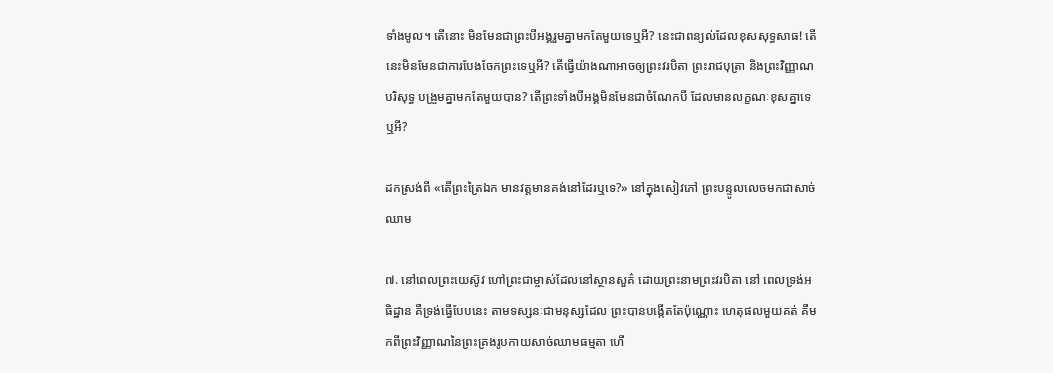ទាំងមូល។ តើនោះ មិនមែនជាព្រះបីអង្គរួមគ្នាមកតែមួយទេឬអី? នេះជាពន្យល់ដែលខុសសុទ្ធសាធ! តើនេះមិនមែនជាការបែងចែកព្រះទេឬអី? តើធ្វើយ៉ាងណាអាចឲ្យព្រះវរបិតា ព្រះរាជបុត្រា និងព្រះវិញ្ញាណបរិសុទ្ធ បង្រួមគ្នាមកតែមួយបាន? តើព្រះទាំងបីអង្គមិនមែនជាចំណែកបី ដែលមានលក្ខណៈខុសគ្នាទេឬអី?

ដកស្រង់ពី «តើព្រះត្រៃឯក មានវត្តមានគង់នៅដែរឬទេ?» នៅក្នុងសៀវភៅ ព្រះបន្ទូលលេចមកជាសាច់ឈាម

៧. នៅពេលព្រះយេស៊ូវ ហៅព្រះជាម្ចាស់ដែលនៅស្ថានសួគ៌ ដោយព្រះនាមព្រះវរបិតា នៅ ពេលទ្រង់អធិដ្ឋាន គឺទ្រង់ធ្វើបែបនេះ តាមទស្សនៈជាមនុស្សដែល ព្រះបានបង្កើតតែប៉ុណ្ណោះ ហេតុផលមួយគត់ គឺមកពីព្រះវិញ្ញាណនៃព្រះគ្រងរូបកាយសាច់ឈាមធម្មតា ហើ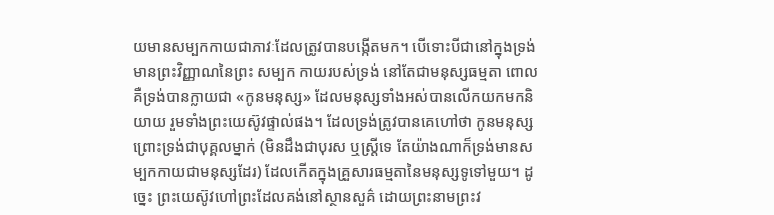យមានសម្បកកាយជាភាវៈដែលត្រូវបានបង្កើតមក។ បើទោះបីជានៅក្នុងទ្រង់មានព្រះវិញ្ញាណនៃព្រះ សម្បក កាយរបស់ទ្រង់ នៅតែជាមនុស្សធម្មតា ពោលគឺទ្រង់បានក្លាយជា «កូនមនុស្ស» ដែលមនុស្សទាំងអស់បានលើកយកមកនិយាយ រួមទាំងព្រះយេស៊ូវផ្ទាល់ផង។ ដែលទ្រង់ត្រូវបានគេហៅថា កូនមនុស្ស ព្រោះទ្រង់ជាបុគ្គលម្នាក់ (មិនដឹងជាបុរស ឬស្ត្រីទេ តែយ៉ាងណាក៏ទ្រង់មានសម្បកកាយជាមនុស្សដែរ) ដែលកើតក្នុងគ្រួសារធម្មតានៃមនុស្សទូទៅមួយ។ ដូច្នេះ ព្រះយេស៊ូវហៅព្រះដែលគង់នៅស្ថានសួគ៌ ដោយព្រះនាមព្រះវ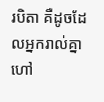របិតា គឺដូចដែលអ្នករាល់គ្នាហៅ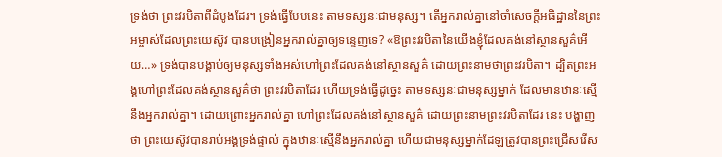ទ្រង់ថា ព្រះវរបិតាពីដំបូងដែរ។ ទ្រង់ធ្វើបែបនេះ តាមទស្សនៈជាមនុស្ស។ តើអ្នករាល់គ្នានៅចាំសេចក្ដីអធិដ្ឋាននៃព្រះអម្ចាស់ដែលព្រះយេស៊ូវ បានបង្រៀនអ្នករាល់គ្នាឲ្យទន្ទេញទេ? «ឱព្រះវរបិតានៃយើងខ្ញុំដែលគង់នៅស្ថានសួគ៌អើយ…» ទ្រង់បានបង្គាប់ឲ្យមនុស្សទាំងអស់ហៅព្រះដែលគង់នៅស្ថានសួគ៌ ដោយព្រះនាមថាព្រះវរបិតា។ ដ្បិតព្រះអង្គហៅព្រះដែលគង់ស្ថានសួគ៌ថា ព្រះវរបិតាដែរ ហើយទ្រង់ធ្វើដូច្នេះ តាមទស្សនៈជាមនុស្សម្នាក់ ដែលមានឋានៈស្មើនឹងអ្នករាល់គ្នា។ ដោយព្រោះអ្នករាល់គ្នា ហៅព្រះដែលគង់នៅស្ថានសួគ៌ ដោយព្រះនាមព្រះវរបិតាដែរ នេះ បង្ហាញថា ព្រះយេស៊ូវបានរាប់អង្គទ្រង់ផ្ទាល់ ក្នុងឋានៈស្មើនឹងអ្នករាល់គ្នា ហើយជាមនុស្សម្នាក់ដែឡត្រូវបានព្រះជ្រើសរើស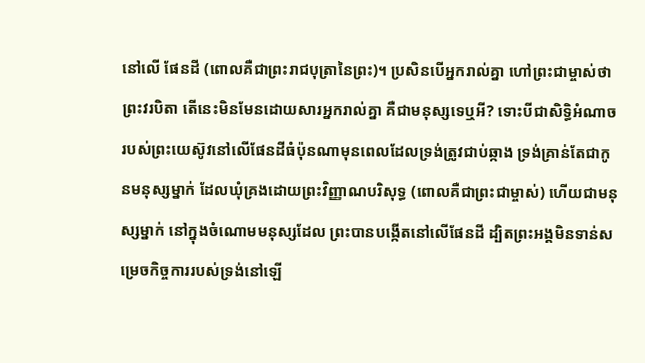នៅលើ ផែនដី (ពោលគឺជាព្រះរាជបុត្រានៃព្រះ)។ ប្រសិនបើអ្នករាល់គ្នា ហៅព្រះជាម្ចាស់ថា ព្រះវរបិតា តើនេះមិនមែនដោយសារអ្នករាល់គ្នា គឺជាមនុស្សទេឬអី? ទោះបីជាសិទ្ធិអំណាចរបស់ព្រះយេស៊ូវនៅលើផែនដីធំប៉ុនណាមុនពេលដែលទ្រង់ត្រូវជាប់ឆ្កាង ទ្រង់គ្រាន់តែជាកូនមនុស្សម្នាក់ ដែលឃុំគ្រងដោយព្រះវិញ្ញាណបរិសុទ្ធ (ពោលគឺជាព្រះជាម្ចាស់) ហើយជាមនុស្សម្នាក់ នៅក្នុងចំណោមមនុស្សដែល ព្រះបានបង្កើតនៅលើផែនដី ដ្បិតព្រះអង្គមិនទាន់សម្រេចកិច្ចការរបស់ទ្រង់នៅឡើ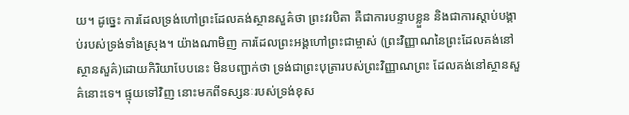យ។ ដូច្នេះ ការដែលទ្រង់ហៅព្រះដែលគង់ស្ថានសួគ៌ថា ព្រះវរបិតា គឺជាការបន្ទាបខ្លួន និងជាការស្ដាប់បង្គាប់របស់ទ្រង់ទាំងស្រុង។ យ៉ាងណាមិញ ការដែលព្រះអង្គហៅព្រះជាម្ចាស់ (ព្រះវិញ្ញាណនៃព្រះដែលគង់នៅស្ថានសួគ៌)ដោយកិរិយាបែបនេះ មិនបញ្ជាក់ថា ទ្រង់ជាព្រះបុត្រារបស់ព្រះវិញ្ញាណព្រះ ដែលគង់នៅស្ថានសួគ៌នោះទេ។ ផ្ទុយទៅវិញ នោះមកពីទស្សនៈរបស់ទ្រង់ខុស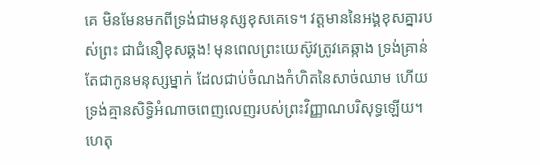គេ មិនមែនមកពីទ្រង់ជាមនុស្សខុសគេទេ។ វត្តមាននៃអង្គខុសគ្នារបស់ព្រះ ជាជំនឿខុសឆ្គង! មុនពេលព្រះយេស៊ូវត្រូវគេឆ្កាង ទ្រង់គ្រាន់តែជាកូនមនុស្សម្នាក់ ដែលជាប់ចំណងកំហិតនៃសាច់ឈាម ហើយទ្រង់គ្មានសិទ្ធិអំណាចពេញលេញរបស់ព្រះវិញ្ញាណបរិសុទ្ធឡើយ។ ហេតុ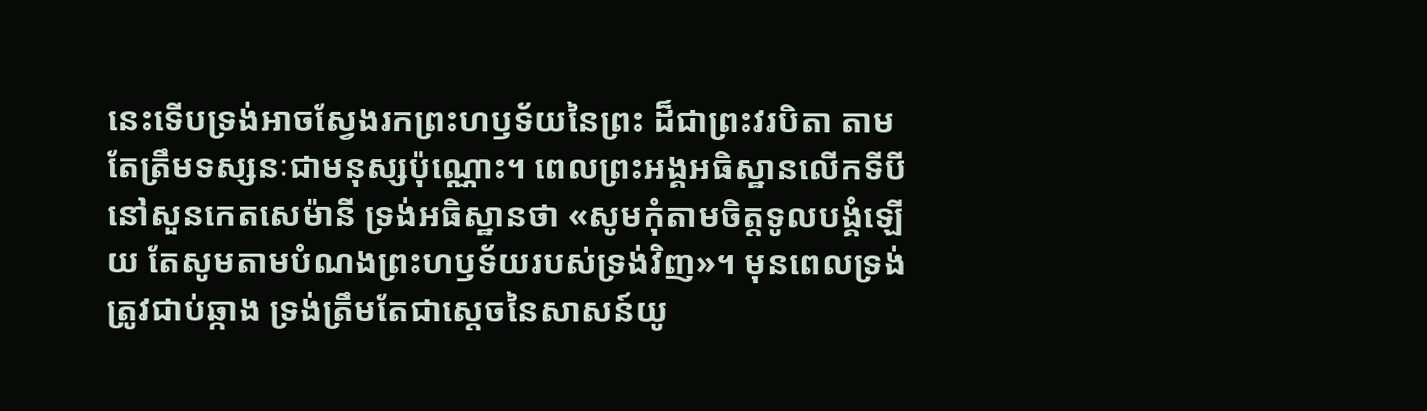នេះទើបទ្រង់អាចស្វែងរកព្រះហឫទ័យនៃព្រះ ដ៏ជាព្រះវរបិតា តាមតែត្រឹមទស្សនៈជាមនុស្សប៉ុណ្ណោះ។ ពេលព្រះអង្គអធិស្ឋានលើកទីបី នៅសួនកេតសេម៉ានី ទ្រង់អធិស្ឋានថា «សូមកុំតាមចិត្តទូលបង្គំឡើយ តែសូមតាមបំណងព្រះហឫទ័យរបស់ទ្រង់វិញ»។ មុនពេលទ្រង់ត្រូវជាប់ឆ្កាង ទ្រង់ត្រឹមតែជាស្ដេចនៃសាសន៍យូ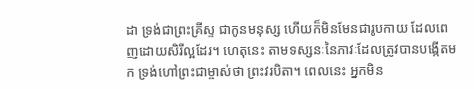ដា ទ្រង់ជាព្រះគ្រីស្ទ ជាកូនមនុស្ស ហើយក៏មិនមែនជារូបកាយ ដែលពេញដោយសិរីល្អដែរ។ ហេតុនេះ តាមទស្សនៈនៃភាវៈដែលត្រូវបានបង្កើតមក ទ្រង់ហៅព្រះជាម្ចាស់ថា ព្រះវរបិតា។ ពេលនេះ អ្នកមិន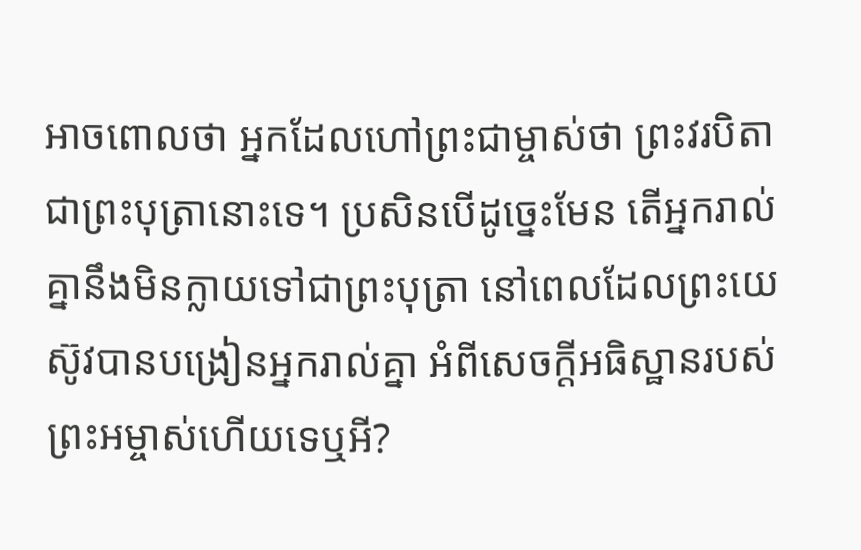អាចពោលថា អ្នកដែលហៅព្រះជាម្ចាស់ថា ព្រះវរបិតា ជាព្រះបុត្រានោះទេ។ ប្រសិនបើដូច្នេះមែន តើអ្នករាល់គ្នានឹងមិនក្លាយទៅជាព្រះបុត្រា នៅពេលដែលព្រះយេស៊ូវបានបង្រៀនអ្នករាល់គ្នា អំពីសេចក្ដីអធិស្ឋានរបស់ព្រះអម្ចាស់ហើយទេឬអី?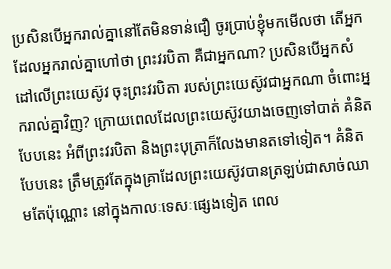ប្រសិនបើអ្នករាល់គ្នានៅតែមិនទាន់ជឿ ចូរប្រាប់ខ្ញុំមកមើលថា តើអ្នកដែលអ្នករាល់គ្នាហៅថា ព្រះវរបិតា គឺជាអ្នកណា? ប្រសិនបើអ្នកសំដៅលើព្រះយេស៊ូវ ចុះព្រះវរបិតា របស់ព្រះយេស៊ូវជាអ្នកណា ចំពោះអ្នករាល់គ្នាវិញ? ក្រោយពេលដែលព្រះយេស៊ូវយាងចេញទៅបាត់ គំនិតបែបនេះ អំពីព្រះវរបិតា និងព្រះបុត្រាក៏លែងមានតទៅទៀត។ គំនិតបែបនេះ ត្រឹមត្រូវតែក្នុងគ្រាដែលព្រះយេស៊ូវបានត្រឡប់ជាសាច់ឈាមតែប៉ុណ្ណោះ នៅក្នុងកាលៈទេសៈផ្សេងទៀត ពេល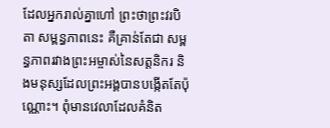ដែលអ្នករាល់គ្នាហៅ ព្រះថាព្រះវរបិតា សម្ពន្ធភាពនេះ គឺគ្រាន់តែជា សម្ពន្ធភាពរវាងព្រះអម្ចាស់នៃសត្តនិករ និងមនុស្សដែលព្រះអង្គបានបង្កើតតែប៉ុណ្ណោះ។ ពុំមានវេលាដែលគំនិត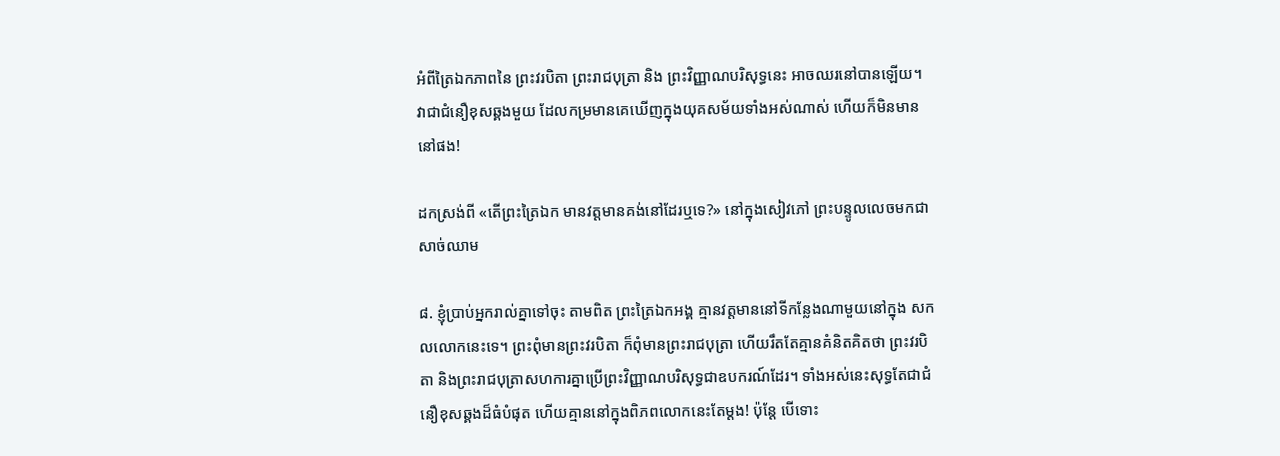អំពីត្រៃឯកភាពនៃ ព្រះវរបិតា ព្រះរាជបុត្រា និង ព្រះវិញ្ញាណបរិសុទ្ធនេះ អាចឈរនៅបានឡើយ។ វាជាជំនឿខុសឆ្គងមួយ ដែលកម្រមានគេឃើញក្នុងយុគសម័យទាំងអស់ណាស់ ហើយក៏មិនមាននៅផង!

ដកស្រង់ពី «តើព្រះត្រៃឯក មានវត្តមានគង់នៅដែរឬទេ?» នៅក្នុងសៀវភៅ ព្រះបន្ទូលលេចមកជាសាច់ឈាម

៨. ខ្ញុំប្រាប់អ្នករាល់គ្នាទៅចុះ តាមពិត ព្រះត្រៃឯកអង្គ គ្មានវត្តមាននៅទីកន្លែងណាមួយនៅក្នុង សកលលោកនេះទេ។ ព្រះពុំមានព្រះវរបិតា ក៏ពុំមានព្រះរាជបុត្រា ហើយរឹតតែគ្មានគំនិតគិតថា ព្រះវរបិតា និងព្រះរាជបុត្រាសហការគ្នាប្រើព្រះវិញ្ញាណបរិសុទ្ធជាឧបករណ៍ដែរ។ ទាំងអស់នេះសុទ្ធតែជាជំនឿខុសឆ្គងដ៏ធំបំផុត ហើយគ្មាននៅក្នុងពិភពលោកនេះតែម្ដង! ប៉ុន្តែ បើទោះ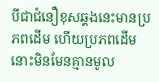បីជាជំនឿខុសឆ្គងនេះមានប្រភពដើម ហើយប្រភពដើមនោះមិនមែនគ្មានមូល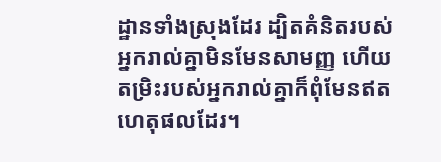ដ្ឋានទាំងស្រុងដែរ ដ្បិតគំនិតរបស់អ្នករាល់គ្នាមិនមែនសាមញ្ញ ហើយតម្រិះរបស់អ្នករាល់គ្នាក៏ពុំមែនឥតហេតុផលដែរ។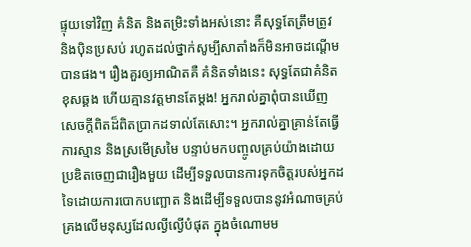ផ្ទុយទៅវិញ គំនិត និងតម្រិះទាំងអស់នោះ គឺសុទ្ធតែត្រឹមត្រូវ និងប៉ិនប្រសប់ រហូតដល់ថ្នាក់សូម្បីសាតាំងក៏មិនអាចដណ្ដើមបានផង។ រឿងគួរឲ្យអាណិតគឺ គំនិតទាំងនេះ សុទ្ធតែជាគំនិតខុសឆ្គង ហើយគ្មានវត្តមានតែម្ដង! អ្នករាល់គ្នាពុំបានឃើញ សេចក្ដីពិតដ៏ពិតប្រាកដទាល់តែសោះ។ អ្នករាល់គ្នាគ្រាន់តែធ្វើការស្មាន និងស្រមើស្រមៃ បន្ទាប់មកបញ្ចូលគ្រប់យ៉ាងដោយប្រឌិតចេញជារឿងមួយ ដើម្បីទទួលបានការទុកចិត្តរបស់អ្នកដទៃដោយការបោកបញ្ឆោត និងដើម្បីទទួលបាននូវអំណាចគ្រប់គ្រងលើមនុស្សដែលល្ងីល្ងើបំផុត ក្នុងចំណោមម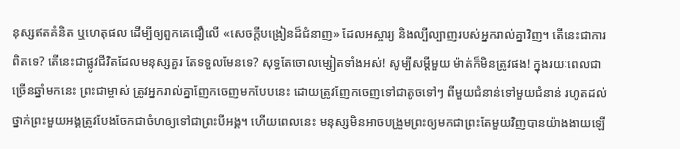នុស្សឥតគំនិត ឬហេតុផល ដើម្បីឲ្យពួកគេជឿលើ «សេចក្ដីបង្រៀនដ៏ជំនាញ» ដែលអស្ចារ្យ និងល្បីល្បាញរបស់អ្នករាល់គ្នាវិញ។ តើនេះជាការពិតទេ? តើនេះជាផ្លូវជីវិតដែលមនុស្សគួរ តែទទួលមែនទេ? សុទ្ធតែចោលម្សៀតទាំងអស់! សូម្បីសម្ដីមួយ ម៉ាត់ក៏មិនត្រូវផង! ក្នុងរយៈពេលជាច្រើនឆ្នាំមកនេះ ព្រះជាម្ចាស់ ត្រូវអ្នករាល់គ្នាញែកចេញមកបែបនេះ ដោយត្រូវញែកចេញទៅជាតូចទៅៗ ពីមួយជំនាន់ទៅមួយជំនាន់ រហូតដល់ថ្នាក់ព្រះមួយអង្គត្រូវបែងចែកជាចំហឲ្យទៅជាព្រះបីអង្គ។ ហើយពេលនេះ មនុស្សមិនអាចបង្រួមព្រះឲ្យមកជាព្រះតែមួយវិញបានយ៉ាងងាយឡើ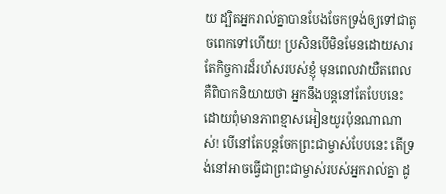យ ដ្បិតអ្នករាល់គ្នាបានបែងចែកទ្រង់ឲ្យទៅជាតូចពេកទៅហើយ! ប្រសិនបើមិនមែនដោយសារតែកិច្ចការដ៏រហ័សរបស់ខ្ញុំ មុនពេលវាយឺតពេល គឺពិបាកនិយាយថា អ្នកនឹងបន្តនៅតែបែបនេះ ដោយពុំមានភាពខ្មាសអៀនយូរប៉ុនណាណាស់! បើនៅតែបន្តចែកព្រះជាម្ចាស់បែបនេះ តើទ្រង់នៅអាចធ្វើជាព្រះជាម្ចាស់របស់អ្នករាល់គ្នា ដូ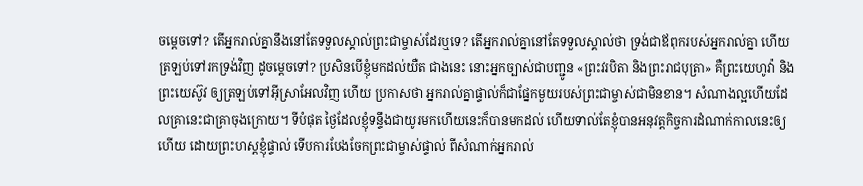ចម្ដេចទៅ? តើអ្នករាល់គ្នានឹងនៅតែទទួលស្គាល់ព្រះជាម្ចាស់ដែរឬទេ? តើអ្នករាល់គ្នានៅតែទទួលស្គាល់ថា ទ្រង់ជាឪពុករបស់អ្នករាល់គ្នា ហើយត្រឡប់ទៅរកទ្រង់វិញ ដូចម្ដេចទៅ? ប្រសិនបើខ្ញុំមកដល់យឺត ជាងនេះ នោះអ្នកច្បាស់ជាបញ្ជូន «ព្រះវរបិតា និងព្រះរាជបុត្រា» គឺព្រះយេហូវ៉ា និងព្រះយេស៊ូវ ឲ្យត្រឡប់ទៅអ៊ីស្រាអែលវិញ ហើយ ប្រកាសថា អ្នករាល់គ្នាផ្ទាល់ក៏ជាផ្នែកមួយរបស់ព្រះជាម្ចាស់ជាមិនខាន។ សំណាងល្អហើយដែលគ្រានេះជាគ្រាចុងក្រោយ។ ទីបំផុត ថ្ងៃដែលខ្ញុំទន្ទឹងជាយូរមកហើយនេះក៏បានមកដល់ ហើយទាល់តែខ្ញុំបានអនុវត្តកិច្ចការដំណាក់កាលនេះឲ្យហើយ ដោយព្រះហស្តខ្ញុំផ្ទាល់ ទើបការបែងចែកព្រះជាម្ចាស់ផ្ទាល់ ពីសំណាក់អ្នករាល់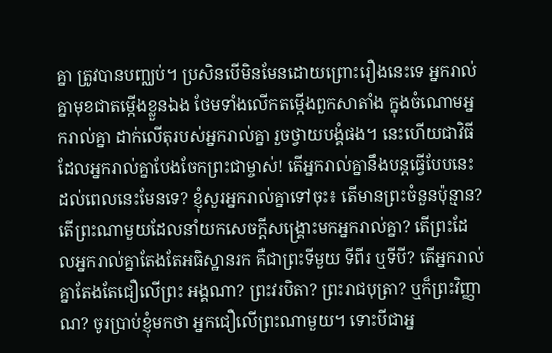គ្នា ត្រូវបានបញ្ឈប់។ ប្រសិនបើមិនមែនដោយព្រោះរឿងនេះទេ អ្នករាល់គ្នាមុខជាតម្កើងខ្លួនឯង ថែមទាំងលើកតម្កើងពួកសាតាំង ក្នុងចំណោមអ្នករាល់គ្នា ដាក់លើតុរបស់អ្នករាល់គ្នា រួចថ្វាយបង្គំផង។ នេះហើយជាវិធីដែលអ្នករាល់គ្នាបែងចែកព្រះជាម្ចាស់! តើអ្នករាល់គ្នានឹងបន្តធ្វើបែបនេះ ដល់ពេលនេះមែនទេ? ខ្ញុំសួរអ្នករាល់គ្នាទៅចុះ៖ តើមានព្រះចំនួនប៉ុន្មាន? តើព្រះណាមួយដែលនាំយកសេចក្ដីសង្គ្រោះមកអ្នករាល់គ្នា? តើព្រះដែលអ្នករាល់គ្នាតែងតែអធិស្ឋានរក គឺជាព្រះទីមួយ ទីពីរ ឬទីបី? តើអ្នករាល់គ្នាតែងតែជឿលើព្រះ អង្គណា? ព្រះវរបិតា? ព្រះរាជបុត្រា? ឬក៏ព្រះវិញ្ញាណ? ចូរប្រាប់ខ្ញុំមកថា អ្នកជឿលើព្រះណាមួយ។ ទោះបីជាអ្ន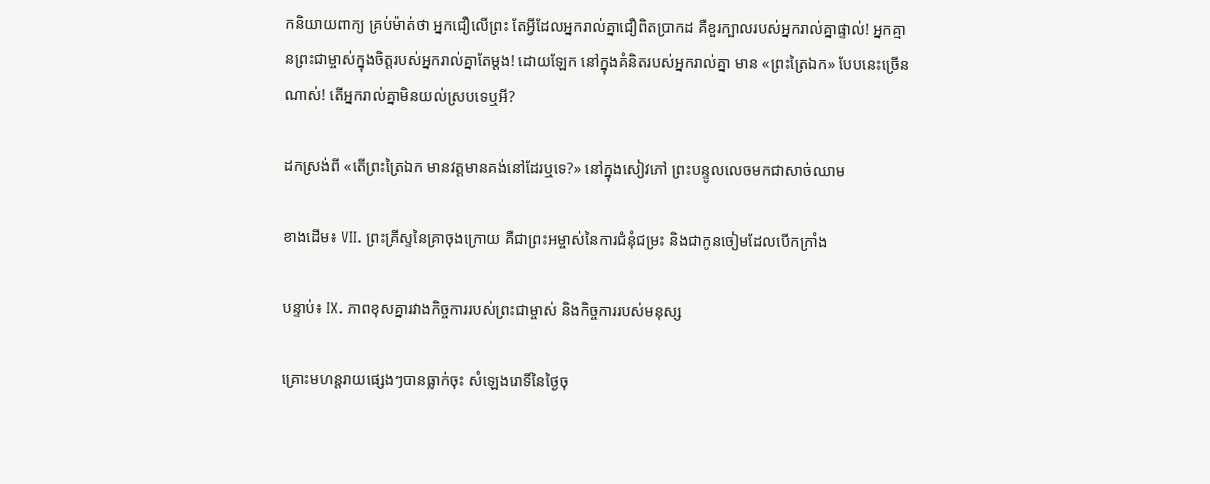កនិយាយពាក្យ គ្រប់ម៉ាត់ថា អ្នកជឿលើព្រះ តែអ្វីដែលអ្នករាល់គ្នាជឿពិតប្រាកដ គឺខួរក្បាលរបស់អ្នករាល់គ្នាផ្ទាល់! អ្នកគ្មានព្រះជាម្ចាស់ក្នុងចិត្តរបស់អ្នករាល់គ្នាតែម្ដង! ដោយឡែក នៅក្នុងគំនិតរបស់អ្នករាល់គ្នា មាន «ព្រះត្រៃឯក» បែបនេះច្រើនណាស់! តើអ្នករាល់គ្នាមិនយល់ស្របទេឬអី?

ដកស្រង់ពី «តើព្រះត្រៃឯក មានវត្តមានគង់នៅដែរឬទេ?» នៅក្នុងសៀវភៅ ព្រះបន្ទូលលេចមកជាសាច់ឈាម

ខាងដើម៖ VII. ព្រះគ្រីស្ទនៃគ្រាចុងក្រោយ គឺជាព្រះអម្ចាស់នៃការជំនុំជម្រះ និងជាកូនចៀមដែលបើកក្រាំង

បន្ទាប់៖ IX. ភាពខុសគ្នារវាងកិច្ចការរបស់ព្រះជាម្ចាស់ និងកិច្ចការរបស់មនុស្ស

គ្រោះមហន្តរាយផ្សេងៗបានធ្លាក់ចុះ សំឡេងរោទិ៍នៃថ្ងៃចុ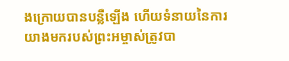ងក្រោយបានបន្លឺឡើង ហើយទំនាយនៃការយាងមករបស់ព្រះអម្ចាស់ត្រូវបា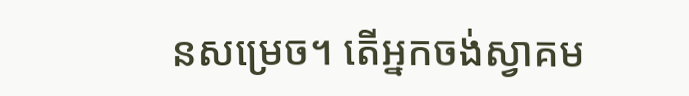នសម្រេច។ តើអ្នកចង់ស្វាគម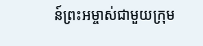ន៍ព្រះអម្ចាស់ជាមួយក្រុម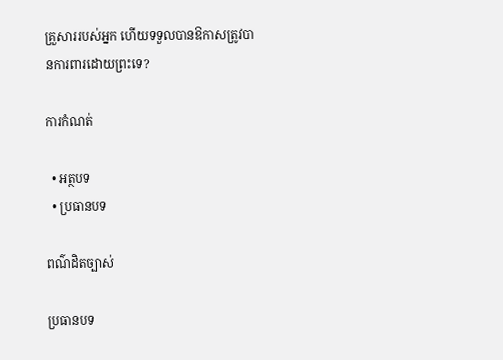គ្រួសាររបស់អ្នក ហើយទទួលបានឱកាសត្រូវបានការពារដោយព្រះទេ?

ការកំណត់

  • អត្ថបទ
  • ប្រធានបទ

ពណ៌ដិតច្បាស់

ប្រធានបទ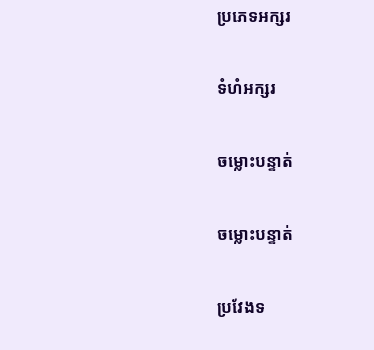ប្រភេទអក្សរ

ទំហំអក្សរ

ចម្លោះបន្ទាត់

ចម្លោះបន្ទាត់

ប្រវែងទ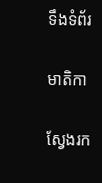ទឹងទំព័រ

មាតិកា

ស្វែងរក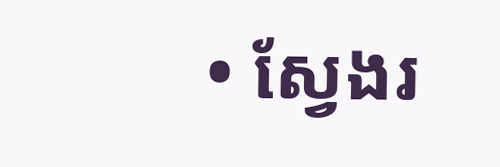• ស្វែងរ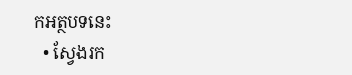កអត្ថបទនេះ
  • ស្វែងរក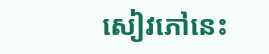សៀវភៅនេះ